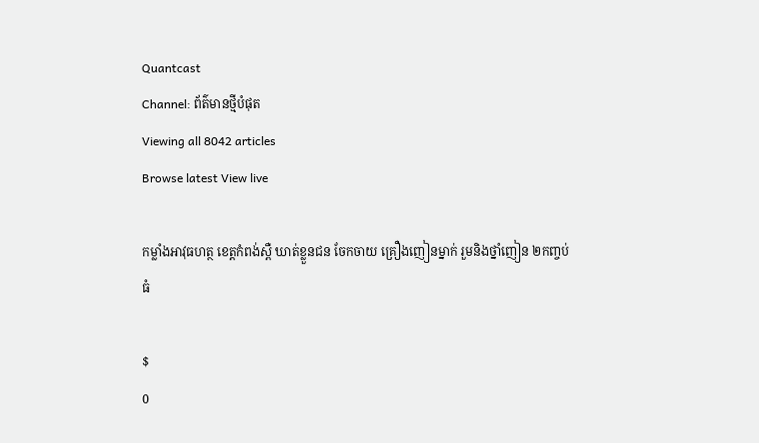Quantcast
Channel: ព័ត៌មានថ្មីបំផុត
Viewing all 8042 articles
Browse latest View live

កម្លាំងអាវុធហត្ថ ខេត្តកំពង់ស្ពឺ ឃាត់ខ្លួនជន ចែកចាយ គ្រឿងញៀនម្នាក់ រួមនិងថ្នាំញៀន ២កញ្ចប់ធំ

$
0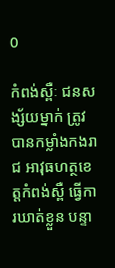0

កំពង់ស្ពឺៈ ជនសង្ស័យម្នាក់ ត្រូវបានកម្លាំងកងរាជ អាវុធហត្ថខេត្តកំពង់ស្ពឺ ធ្វើការឃាត់ខ្លួន បន្ទា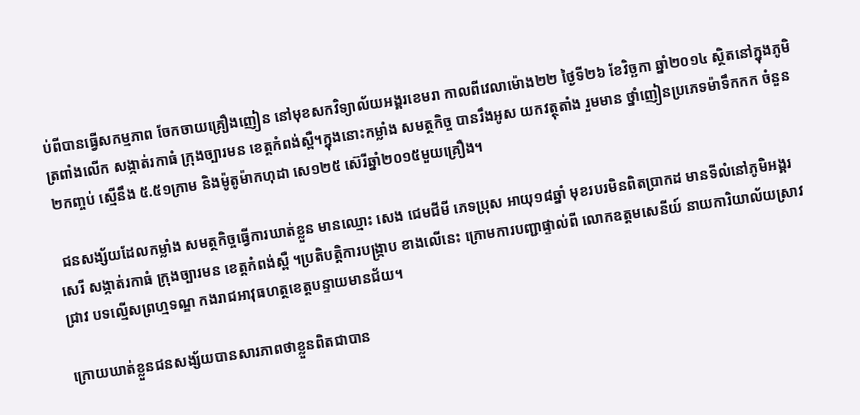ប់ពីបានធ្វើសកម្មភាព ចែកចាយគ្រឿងញៀន នៅមុខសកវិទ្យាល័យអង្គរខេមរា កាលពីវេលាម៉ោង២២ ថ្ងៃទី២៦ ខែវិច្ឆកា ឆ្នាំ២០១៤ ស្ថិតនៅក្នុងភូមិត្រពាំងលើក សង្កាត់រកាធំ ក្រុងច្បារមន ខេត្តកំពង់ស្ពឺ។ក្នុងនោះកម្លាំង សមត្ថកិច្ច បានរឹងអូស យកវត្ថុតាំង រួមមាន ថ្នាំញៀនប្រភេទម៉ាទឹកកក ចំនួន២កញ្ចប់ ស្មើនឹង ៥.៥១ក្រាម និងម៉ូតូម៉ាកហុដា សេ១២៥ ស៊េរីឆ្នាំ២០១៥មួយគ្រឿង។

 ជនសង្ស័យដែលកម្លាំង សមត្ថកិច្ចធ្វើការឃាត់ខ្លួន មានឈ្មោះ សេង ជេមជីមី ភេទប្រុស អាយុ១៨ឆ្នាំ មុខរបរមិនពិតប្រាកដ មានទីលំនៅភូមិអង្គរសេរី សង្កាត់រកាធំ ក្រុងច្បារមន ខេត្តកំពង់ស្ពឺ ។ប្រតិបត្តិការបង្ក្រាប ខាងលើនេះ ក្រោមការបញ្ជាផ្ទាល់ពី លោកឧត្តមសេនីយ៍ នាយការិយាល័យស្រាវជ្រាវ បទល្មើសព្រហ្មទណ្ឌ កងរាជអាវុធហត្ថខេត្តបន្ទាយមានជ័យ។

ក្រោយឃាត់ខ្លួនជនសង្ស័យបានសារភាពថាខ្លួនពិតជាបាន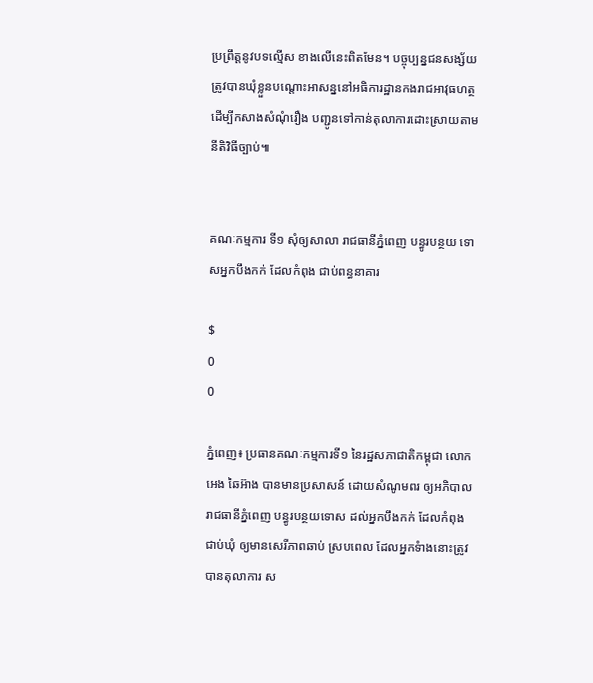ប្រព្រឹត្តនូវបទល្មើស ខាងលើនេះពិតមែន។ បច្ចុប្បន្នជនសង្ស័យត្រូវបានឃុំខ្លួនបណ្តោះអាសន្ននៅអធិការដ្ឋានកងរាជអាវុធហត្ថ ដើម្បីកសាងសំណុំរឿង បញ្ជូនទៅកាន់តុលាការដោះស្រាយតាមនីតិវិធីច្បាប់៕


គណៈកម្មការ ទី១ សុំឲ្យសាលា រាជធានីភ្នំពេញ បន្ធូរបន្ថយ ទោសអ្នកបឹងកក់ ដែលកំពុង ជាប់ពន្ធនាគារ

$
0
0

ភ្នំពេញ៖ ប្រធានគណៈកម្មការទី១ នៃរដ្ឋសភាជាតិកម្ពុជា លោក អេង ឆៃអ៊ាង បានមានប្រសាសន៍ ដោយសំណូមពរ ឲ្យអភិបាលរាជធានីភ្នំពេញ បន្ធូរបន្ថយទោស ដល់អ្នកបឹងកក់ ដែលកំពុងជាប់ឃុំ ឲ្យមានសេរីភាពឆាប់ ស្របពេល ដែលអ្នកទំាងនោះត្រូវបានតុលាការ ស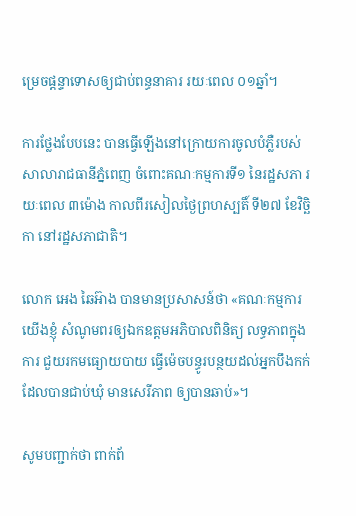ម្រេចផ្តន្ទាទោសឲ្យជាប់ពន្ធនាគារ រយៈពេល ០១ឆ្នាំ។

ការថ្លែងបែបនេះ បានធ្វើឡើងនៅក្រោយការចូលបំភ្លឺរបស់សាលារាជធានីភ្នំពេញ ចំពោះគណៈកម្មការទី១ នៃរដ្ឋសភា រយៈពេល ៣ម៉ោង កាលពីរសៀលថ្ងៃព្រហស្បតិ៍ ទី២៧ ខែវិច្ឆិកា នៅរដ្ឋសភាជាតិ។

លោក អេង ឆៃអ៊ាង បានមានប្រសាសន៍ថា «គណៈកម្មការយើងខ្ញុំ សំណូមពរឲ្យឯកឧត្តមអភិបាលពិនិត្យ លទ្ធភាពក្នុងការ ជួយរកមធ្យោយបាយ ធ្វើម៉េចបន្ធូរបន្ថយដល់អ្នកបឹងកក់ដែលបានជាប់ឃុំ មានសេរីភាព ឲ្យបានឆាប់»។

សូមបញ្ជាក់ថា ពាក់ព័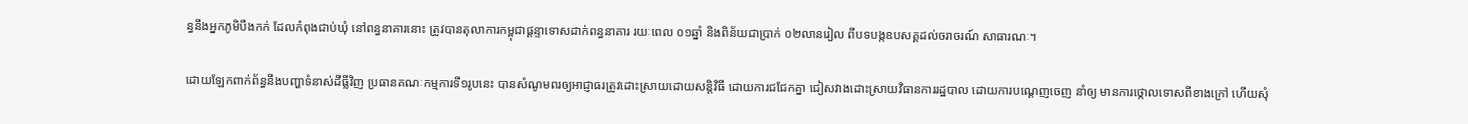ន្ធនឹងអ្នកភូមិបឹងកក់ ដែលកំពុងជាប់ឃុំ នៅពន្ធនាគារនោះ ត្រូវបានតុលាការកម្ពុជាផ្តន្ទាទោសដាក់ពន្ធនាគារ រយៈពេល ០១ឆ្នាំ និងពិន័យជាប្រាក់ ០២លានរៀល ពីបទបង្កឧបសគ្គដល់ចរាចរណ៍ សាធារណៈ។

ដោយឡែកពាក់ព័ន្ធនឹងបញ្ហាទំនាស់ដីធ្លីវិញ ប្រធានគណៈកម្មការទី១រូបនេះ បានសំណូមពរឲ្យអាជ្ញាធរត្រូវដោះស្រាយដោយសន្តិវិធី ដោយការជជែកគ្នា ជៀសវាងដោះស្រាយវិធានការរដ្ឋបាល ដោយការបណ្តេញចេញ នាំឲ្យ មានការថ្កោលទោសពីខាងក្រៅ ហើយសុំ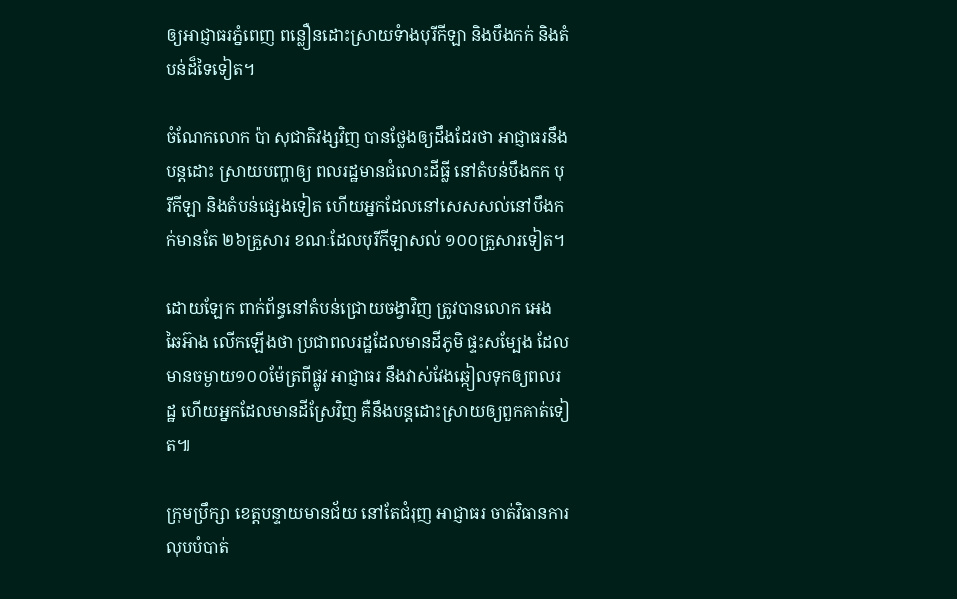ឲ្យអាជ្ញាធរភ្នំពេញ ពន្លឿនដោះស្រាយទំាងបុរីកីឡា និងបឹងកក់ និងតំបន់ដ៏ទៃទៀត។

ចំណែកលោក ប៉ា សុជាតិវង្សវិញ បានថ្លែងឲ្យដឹងដែរថា អាជ្ញាធរនឹងបន្តដោះ ស្រាយបញ្ហាឲ្យ ពលរដ្ឋមានជំលោះដីធ្លី នៅតំបន់បឹងកក បុរីកីឡា និងតំបន់ផ្សេងទៀត ហើយអ្នកដែលនៅសេសសល់នៅបឹងកក់មានតែ ២៦គ្រួសារ ខណៈដែលបុរីកីឡាសល់ ១០០គ្រួសារទៀត។

ដោយឡែក ពាក់ព័ន្ធនៅតំបន់ជ្រោយចង្វាវិញ ត្រូវបានលោក អេង ឆៃអ៊ាង លើកឡើងថា ប្រជាពលរដ្ឋដែលមានដីភូមិ ផ្ទះសម្បែង ដែលមានចម្ងាយ១០០ម៉ែត្រពីផ្លូវ អាជ្ញាធរ នឹងវាស់វែងឆ្កៀលទុកឲ្យពលរដ្ឋ ហើយអ្នកដែលមានដីស្រែវិញ គឺនឹងបន្តដោះស្រាយឲ្យពួកគាត់ទៀត៕

ក្រុមប្រឹក្សា ខេត្តបន្ទាយមានជ័យ នៅតែជំរុញ អាជ្ញាធរ ចាត់វិធានការ លុបបំបាត់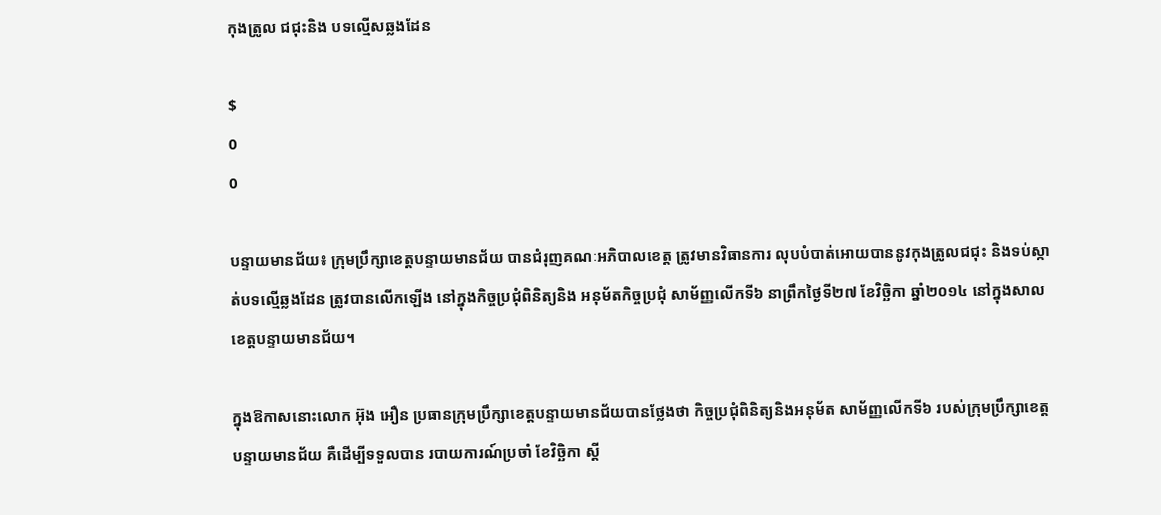កុងត្រូល ជជុះនិង បទល្មើសឆ្លងដែន

$
0
0

បន្ទាយមានជ័យ៖ ក្រុមប្រឹក្សាខេត្តបន្ទាយមានជ័យ បានជំរុញគណៈអភិបាលខេត្ត ត្រូវមានវិធានការ លុបបំបាត់អោយបាននូវកុងត្រូលជជុះ និងទប់ស្កាត់បទល្មើឆ្លងដែន ត្រូវបានលើកឡើង នៅក្នុងកិច្ចប្រជុំពិនិត្យនិង អនុម័តកិច្ចប្រជុំ សាម័ញ្ញលើកទី៦ នាព្រឹកថ្ងៃទី២៧ ខែវិច្ឆិកា ឆ្នាំ២០១៤ នៅក្នុងសាលខេត្តបន្ទាយមានជ័យ។

ក្នុងឱកាសនោះលោក អ៊ុង អឿន ប្រធានក្រុមប្រឹក្សាខេត្តបន្ទាយមានជ័យបានថ្លែងថា កិច្ចប្រជុំពិនិត្យនិងអនុម័ត សាម័ញ្ញលើកទី៦ របស់ក្រុមប្រឹក្សាខេត្តបន្ទាយមានជ័យ គឺដើម្បីទទួលបាន របាយការណ៍ប្រចាំ ខែវិច្ឆិកា ស្តី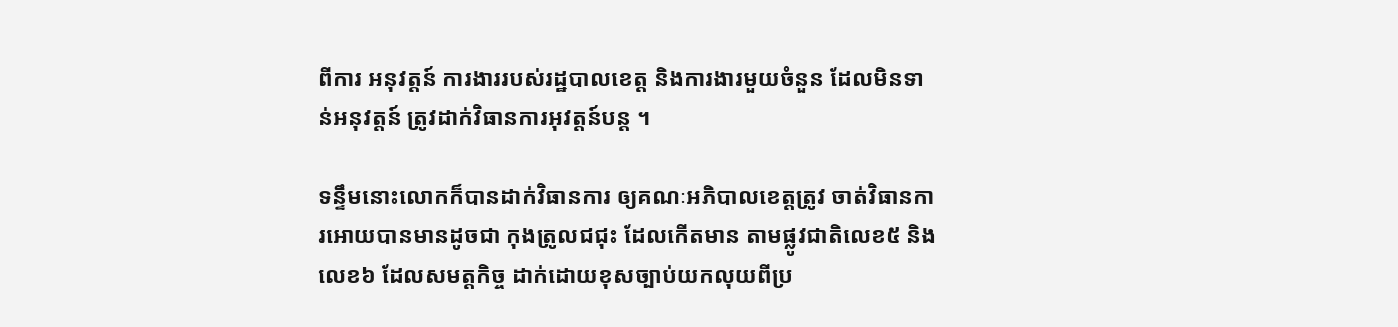ពីការ អនុវត្តន៍ ការងាររបស់រដ្ឋបាលខេត្ត និងការងារមួយចំនួន ដែលមិនទាន់អនុវត្តន៍ ត្រូវដាក់វិធានការអុវត្តន៍បន្ត ។

ទន្ទឹមនោះលោកក៏បានដាក់វិធានការ ឲ្យគណៈអភិបាលខេត្តត្រូវ ចាត់វិធានការអោយបានមានដូចជា កុងត្រូលជជុះ ដែលកើតមាន តាមផ្លូវជាតិលេខ៥ និងលេខ៦ ដែលសមត្តកិច្ច ដាក់ដោយខុសច្បាប់យកលុយពីប្រ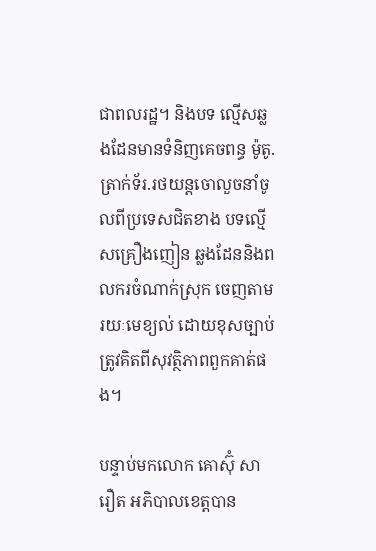ជាពលរដ្ឋ។ និងបទ ល្មើសឆ្លងដែនមានទំនិញគេចពន្ធ ម៉ូតូ.ត្រាក់ទ័រ.រថយន្តចោលួចនាំចូលពីប្រទេសជិតខាង បទល្មើសគ្រឿងញៀន ឆ្លងដែននិងពលករចំណាក់ស្រុក ចេញតាមរយៈមេខ្យល់ ដោយខុសច្បាប់ត្រូវគិតពីសុវត្ថិភាពពួកគាត់ផង។

បន្ទាប់មកលោក គោស៊ុំ សារឿត អភិបាលខេត្តបាន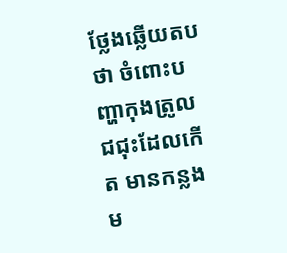ថ្លែងឆ្លើយតបថា ចំពោះបញ្ហាកុងត្រូលជជុះដែលកើត មានកន្លងម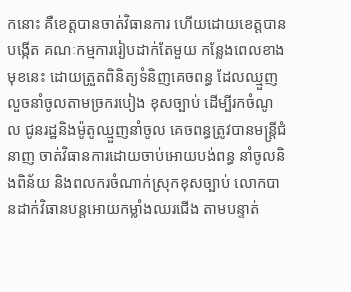កនោះ គឺខេត្តបានចាត់វិធានការ ហើយដោយខេត្តបានបង្កើត គណៈកម្មការរៀបដាក់តែមួយ កន្លែងពេលខាងមុខនេះ ដោយត្រួតពិនិត្យទំនិញគេចពន្ធ ដែលឈ្មួញលួចនាំចូលតាមច្រករបៀង ខុសច្បាប់ ដើម្បីរកចំណូល ជូនរដ្ឋនិងម៉ូតូឈ្មួញនាំចូល គេចពន្ធត្រូវបានមន្ត្រីជំនាញ ចាត់វិធានការដោយចាប់អោយបង់ពន្ធ នាំចូលនិងពិន័យ និងពលករចំណាក់ស្រុកខុសច្បាប់ លោកបានដាក់វិធានបន្តអោយកម្លាំងឈរជើង តាមបន្ទាត់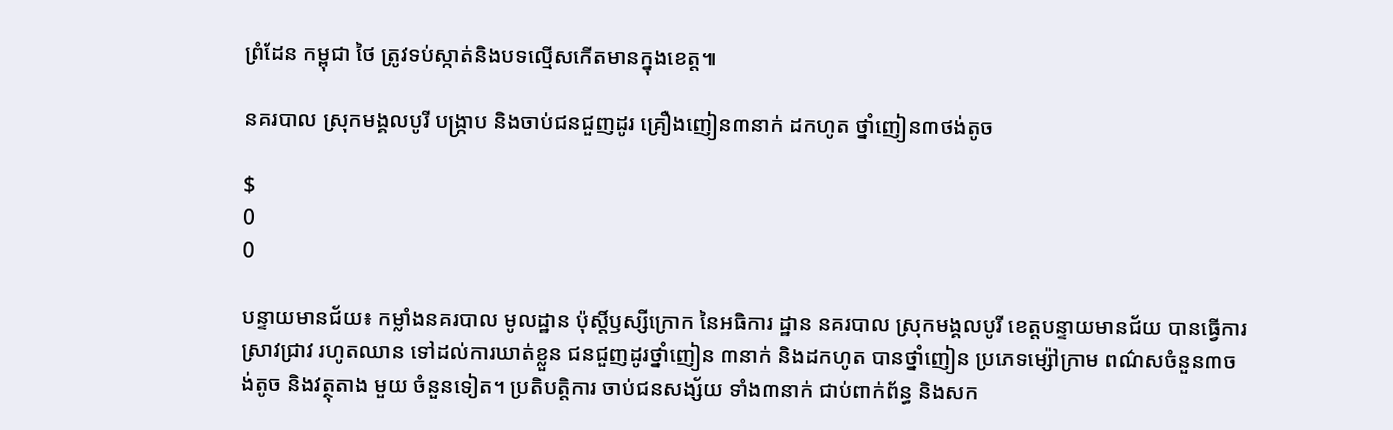ព្រំដែន កម្ពុជា ថៃ ត្រូវទប់ស្កាត់និងបទល្មើសកើតមានក្នុងខេត្ត៕

នគរបាល ស្រុកមង្គលបូរី បង្ក្រាប និងចាប់ជនជួញដូរ គ្រឿងញៀន៣នាក់ ដកហូត ថ្នាំញៀន៣ថង់តូច

$
0
0

បន្ទាយមានជ័យ៖ កម្លាំងនគរបាល មូលដ្ឋាន ប៉ុស្តិ៍ឫស្សីក្រោក នៃអធិការ ដ្ឋាន នគរបាល ស្រុកមង្គលបូរី ខេត្តបន្ទាយមានជ័យ បានធ្វើការស្រាវជ្រាវ រហូតឈាន ទៅដល់ការឃាត់ខ្លួន ជនជួញដូរថ្នាំញៀន ៣នាក់ និងដកហូត បានថ្នាំញៀន ប្រភេទម្ស៉ៅក្រាម ពណ៌សចំនួន៣ចង់តូច និងវត្ថុតាង មួយ ចំនួនទៀត។ ប្រតិបត្តិការ ចាប់ជនសង្ស័យ ទាំង៣នាក់ ជាប់ពាក់ព័ន្ធ និងសក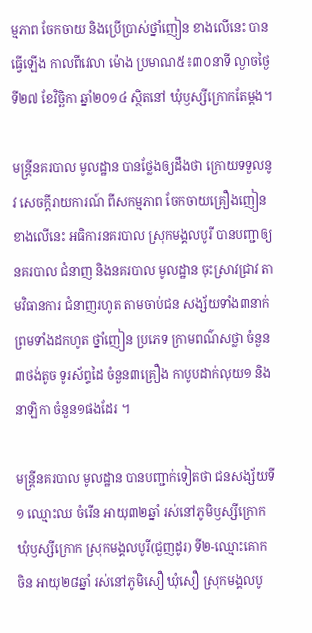ម្មភាព ចែកចាយ និងប្រើប្រាស់ថ្នាំញៀន ខាងលើនេះ បានធ្វើឡើង កាលពីវេលា ម៉ោង ប្រមាណ៥៖៣០នាទី ល្ងាចថ្ងៃទី២៧ ខែវិច្ឆិកា ឆ្នាំ២០១៤ ស្ថិតនៅ ឃុំឫស្សីក្រោកតែម្តង។

មន្រ្តីនគរបាល មូលដ្ឋាន បានថ្លែងឲ្យដឹងថា ក្រោយទទួលនូវ សេចក្តីរាយការណ៍ ពីសកម្មភាព ចែកចាយគ្រឿងញៀន ខាងលើនេះ អធិការនគរបាល ស្រុកមង្គលបូរី បានបញ្ជាឲ្យ នគរបាល ជំនាញ និងនគរបាល មូលដ្ឋាន ចុះស្រាវជ្រាវ តាមវិធានការ ជំនាញរហូត តាមចាប់ជន សង្ស័យទាំង៣នាក់ ព្រមទាំងដកហូត ថ្នាំញៀន ប្រភេទ ក្រាមពណ៌សថ្លា ចំនួន៣ថង់តូច ទូរស័ព្ទដៃ ចំនួន៣គ្រឿង កាបូបដាក់លុយ១ និងនាឡិកា ចំនួន១ផងដែរ ។

មន្រ្តីនគរបាល មូលដ្ឋាន បានបញ្ជាក់ទៀតថា ជនសង្ស័យទី១ ឈ្មោះឈ ចំរើន អាយុ៣២ឆ្នាំ រស់នៅភូមិឫស្សីក្រោក ឃុំឫស្សីក្រោក ស្រុកមង្គលបូរី(ជួញដូរ) ទី២-ឈ្មោះគោក ចិន អាយុ២៨ឆ្នាំ រស់នៅភូមិសឿ ឃុំសឿ ស្រុកមង្គលបូ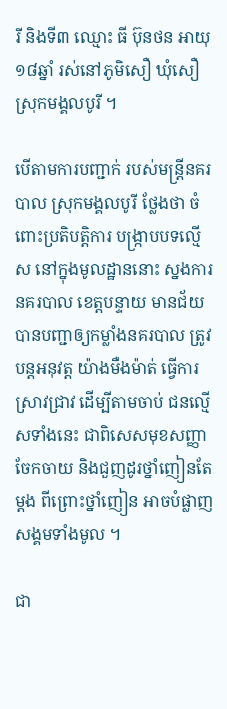រី និងទី៣ ឈ្មោះ ធី ប៊ុនថន អាយុ១៨ឆ្នាំ រស់នៅភូមិសឿ ឃុំសឿ ស្រុកមង្គលបូរី ។

បើតាមការបញ្ជាក់ របស់មន្រ្តីនគរបាល ស្រុកមង្គលបូរី ថ្លែងថា ចំពោះប្រតិបត្តិការ បង្ក្រាបបទល្មើស នៅក្នុងមូលដ្ឋាននោះ ស្នងការនគរបាល ខេត្តបន្ទាយ មានជ័យ បានបញ្ជាឲ្យកម្លាំងនគរបាល ត្រូវបន្តអនុវត្ត យ៉ាងមឺងម៉ាត់ ធ្វើការស្រាវជ្រាវ ដើម្បីតាមចាប់ ជនល្មើសទាំងនេះ ជាពិសេសមុខសញ្ញា ចែកចាយ និងជួញដូរថ្នាំញៀនតែម្តង ពីព្រោះថ្នាំញៀន អាចបំផ្លាញ សង្គមទាំងមូល ។

ជា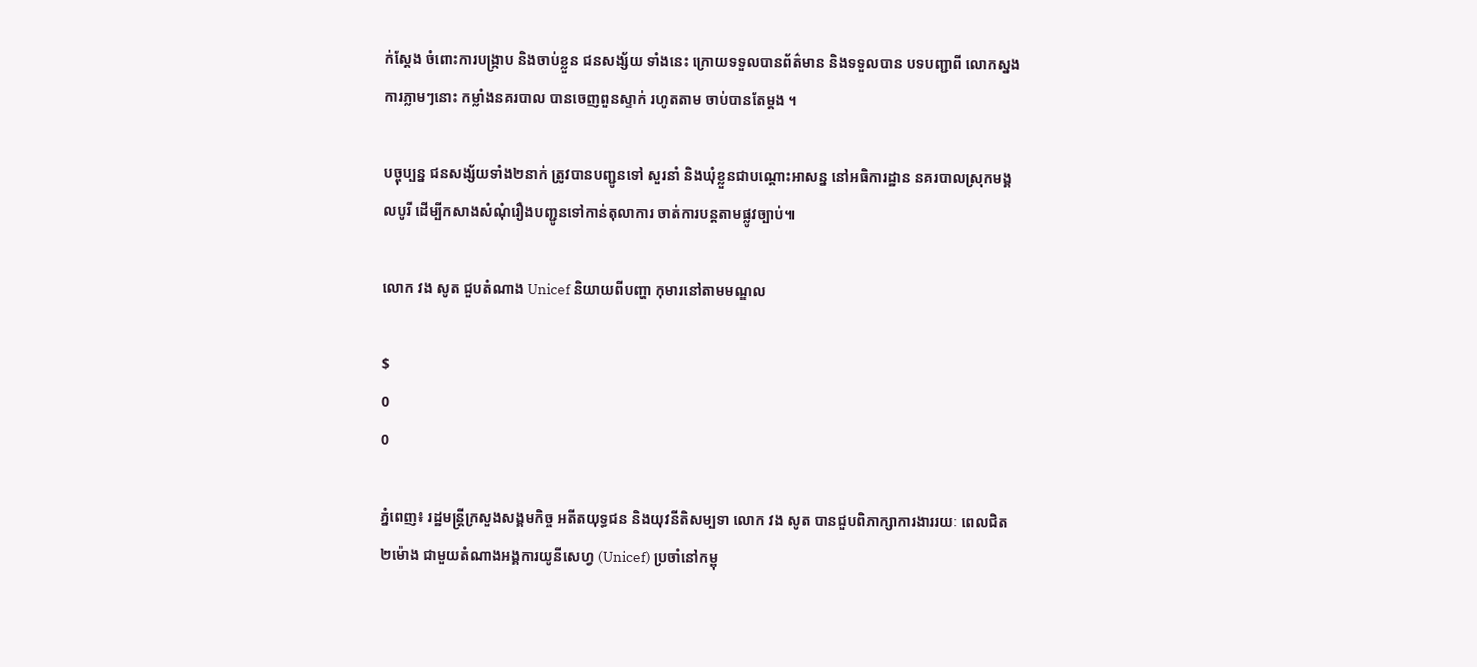ក់ស្តែង ចំពោះការបង្ក្រាប និងចាប់ខ្លួន ជនសង្ស័យ ទាំងនេះ ក្រោយទទួលបានព័ត៌មាន និងទទួលបាន បទបញ្ជាពី លោកស្នងការភ្លាមៗនោះ កម្លាំងនគរបាល បានចេញពួនស្ទាក់ រហូតតាម ចាប់បានតែម្តង ។

បច្ចុប្បន្ន ជនសង្ស័យទាំង២នាក់ ត្រូវបានបញ្ជូនទៅ សួរនាំ និងឃុំខ្លួនជាបណ្តោះអាសន្ន នៅអធិការដ្ឋាន នគរបាលស្រុកមង្គលបូរី ដើម្បីកសាងសំណុំរឿងបញ្ជូនទៅកាន់តុលាការ ចាត់ការបន្តតាមផ្លូវច្បាប់៕

លោក វង សូត ជួបតំណាង Unicef និយាយពីបញ្ហា កុមារនៅតាមមណ្ឌល

$
0
0

ភ្នំពេញ៖ រដ្ឋមន្រ្តីក្រសួងសង្គមកិច្ច អតីតយុទ្ធជន និងយុវនីតិសម្បទា លោក វង សូត បានជួបពិភាក្សាការងាររយៈ ពេលជិត២ម៉ោង ជាមួយតំណាងអង្គការយូនីសេហ្វ (Unicef) ប្រចាំនៅកម្ពុ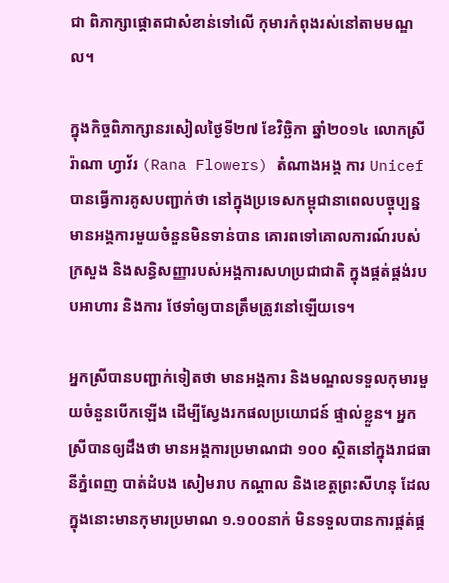ជា ពិភាក្សាផ្តោតជាសំខាន់ទៅលើ កុមារកំពុងរស់នៅតាមមណ្ឌល។

ក្នុងកិច្ចពិភាក្សានរសៀលថ្ងៃទី២៧ ខែវិច្ឆិកា ឆ្នាំ២០១៤ លោកស្រី រ៉ាណា ហ្វាវ័រ (Rana Flowers) តំណាងអង្គ ការ Unicef បានធ្វើការគូសបញ្ជាក់ថា នៅក្នុងប្រទេសកម្ពុជានាពេលបច្ចុប្បន្នមានអង្គការមួយចំនួនមិនទាន់បាន គោរពទៅគោលការណ៍របស់ក្រសួង និងសន្ធិសញ្ញារបស់អង្គការសហប្រជាជាតិ ក្នុងផ្គត់ផ្គង់របបអាហារ និងការ ថែទាំឲ្យបានត្រឹមត្រូវនៅឡើយទេ។

អ្នកស្រីបានបញ្ជាក់ទៀតថា មានអង្គការ និងមណ្ឌលទទួលកុមារមួយចំនួនបើកឡើង ដើម្បីស្វែងរកផលប្រយោជន៍ ផ្ទាល់ខ្លួន។ អ្នកស្រីបានឲ្យដឹងថា មានអង្គការប្រមាណជា ១០០ ស្ថិតនៅក្នុងរាជធានីភ្នំពេញ បាត់ដំបង សៀមរាប កណ្តាល និងខេត្តព្រះសីហនុ ដែលក្នុងនោះមានកុមារប្រមាណ ១.១០០នាក់ មិនទទួលបានការផ្គត់ផ្គ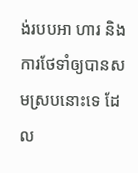ង់របបអា ហារ និងការថែទាំឲ្យបានសមស្របនោះទេ ដែល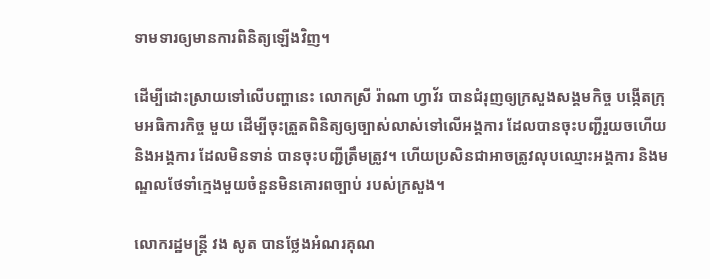ទាមទារឲ្យមានការពិនិត្យឡើងវិញ។

ដើម្បីដោះស្រាយទៅលើបញ្ហានេះ លោកស្រី រ៉ាណា ហ្វាវ័រ បានជំរុញឲ្យក្រសួងសង្គមកិច្ច បង្កើតក្រុមអធិការកិច្ច មួយ ដើម្បីចុះត្រួតពិនិត្យឲ្យច្បាស់លាស់ទៅលើអង្គការ ដែលបានចុះបញ្ជីរួយចហើយ និងអង្គការ ដែលមិនទាន់ បានចុះបញ្ជីត្រឹមត្រូវ។ ហើយប្រសិនជាអាចត្រូវលុបឈ្មោះអង្គការ និងមណ្ឌលថែទាំក្មេងមួយចំនួនមិនគោរពច្បាប់ របស់ក្រសួង។

លោករដ្ឋមន្រ្តី វង សូត បានថ្លែងអំណរគុណ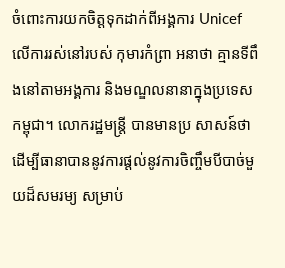ចំពោះការយកចិត្តទុកដាក់ពីអង្គការ Unicef លើការរស់នៅរបស់ កុមារកំព្រា អនាថា គ្មានទីពឹងនៅតាមអង្គការ និងមណ្ឌលនានាក្នុងប្រទេសកម្ពុជា។ លោករដ្ឋមន្រ្តី បានមានប្រ សាសន៍ថា ដើម្បីធានាបាននូវការផ្តល់នូវការចិញ្ចឹមបីបាច់មួយដ៏សមរម្យ សម្រាប់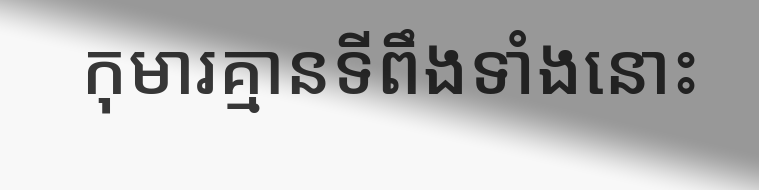កុមារគ្មានទីពឹងទាំងនោះ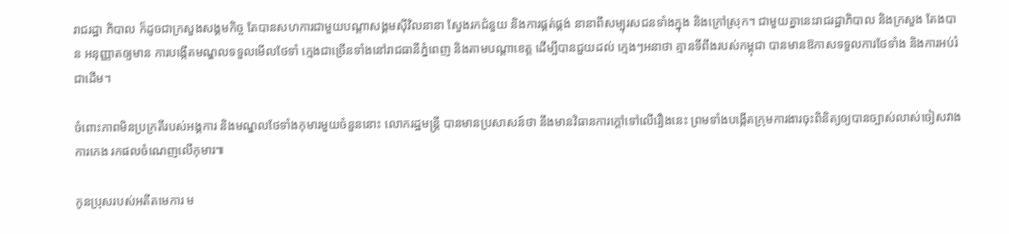រាជរដ្ឋា ភិបាល ក៏ដូចជាក្រសួងសង្គមកិច្ច តែបានសហការជាមួយបណ្តាសង្គមស៊ីវិលនានា ស្វែងរកជំនួយ និងការផ្គត់ផ្គង់ នានាពីសម្បុរសជនទាំងក្នុង និងក្រៅស្រុក។ ជាមួយគ្នានេះរាជរដ្ឋាភិបាល និងក្រសួង តែងបាន អនុញ្ញាតឲ្យមាន ការបង្កើតមណ្ឌលទទួលមើលថែទាំ ក្មេងជាច្រើនទាំងនៅរាជធានីភ្នំពេញ និងតាមបណ្តាខេត្ត ដើម្បីបានជួយដល់ ក្មេងៗអនាថា គ្មានទីពឹងរបស់កម្ពុជា បានមានឱកាសទទួលការថែទាំង និងការអប់រំជាដើម។

ចំពោះភាពមិនប្រក្រតីរបស់អង្គការ និងមណ្ឌលថែទាំងកុមារមួយចំនួននោះ លោករដ្ឋមន្រ្តី បានមានប្រសាសន៍ថា នឹងមានវិធានការក្តៅទៅលើរឿងនេះ ព្រមទាំងបង្កើតក្រុមការងារចុះពិនិត្យឲ្យបានច្បាស់លាស់ចៀសវាងការកេង រកផលចំណេញលើកុមារ៕

កូនប្រុសរបស់អតីតមេការ ម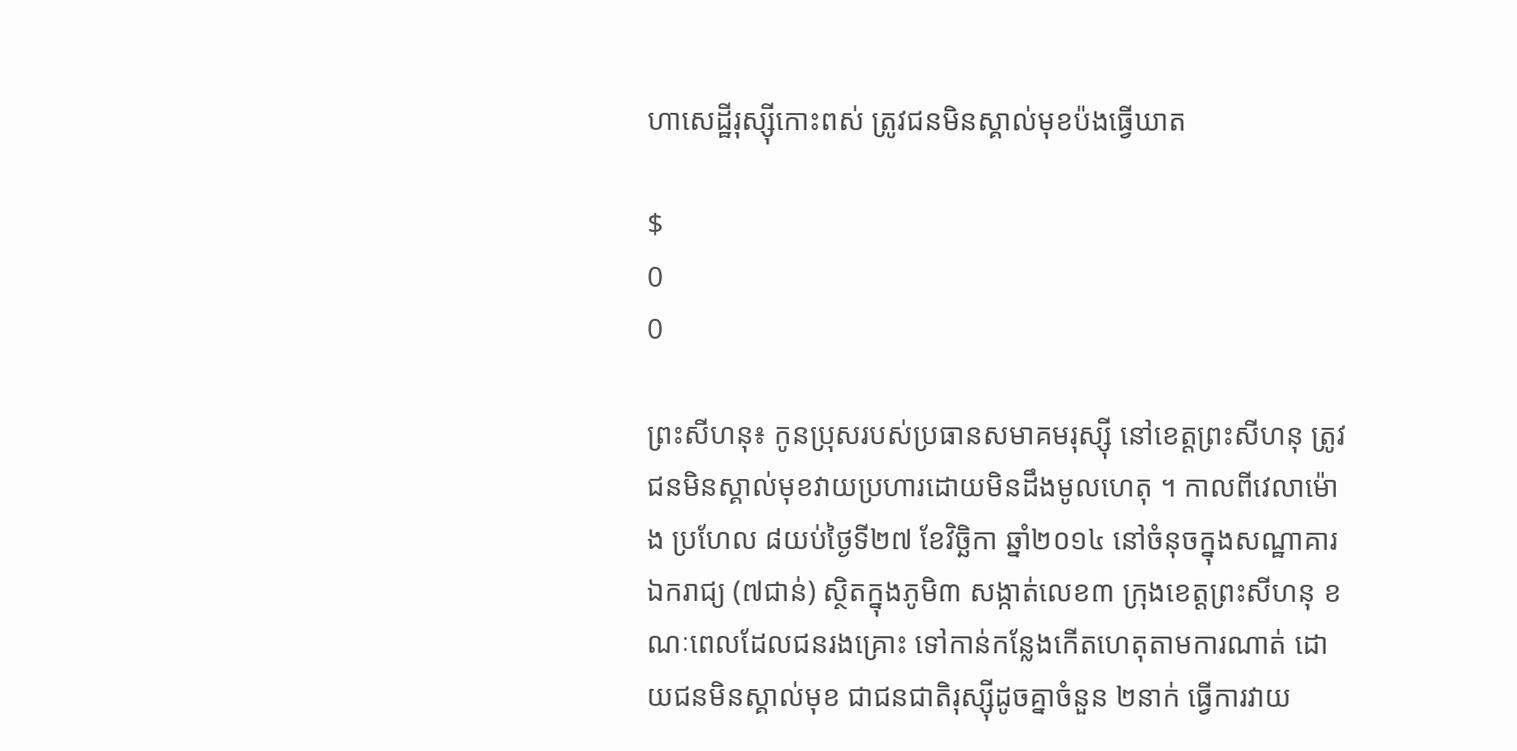ហាសេដ្ឋីរុស្ស៊ីកោះពស់ ត្រូវជនមិនស្គាល់មុខប៉ងធ្វើឃាត

$
0
0

ព្រះសីហនុ៖ កូនប្រុសរបស់ប្រធានសមាគមរុស្ស៊ី នៅខេត្តព្រះសីហនុ ត្រូវជនមិនស្គាល់មុខវាយប្រហារដោយមិនដឹងមូលហេតុ ។ កាលពីវេលាម៉ោង ប្រហែល ៨យប់ថ្ងៃទី២៧ ខែវិច្ឆិកា ឆ្នាំ២០១៤ នៅចំនុចក្នុងសណ្ឋាគារឯករាជ្យ (៧ជាន់) ស្ថិតក្នុងភូមិ៣ សង្កាត់លេខ៣ ក្រុងខេត្តព្រះសីហនុ ខណៈពេលដែលជនរងគ្រោះ ទៅកាន់កន្លែងកើតហេតុតាមការណាត់ ដោយជនមិនស្គាល់មុខ ជាជនជាតិរុស្ស៊ីដូចគ្នាចំនួន ២នាក់ ធ្វើការវាយ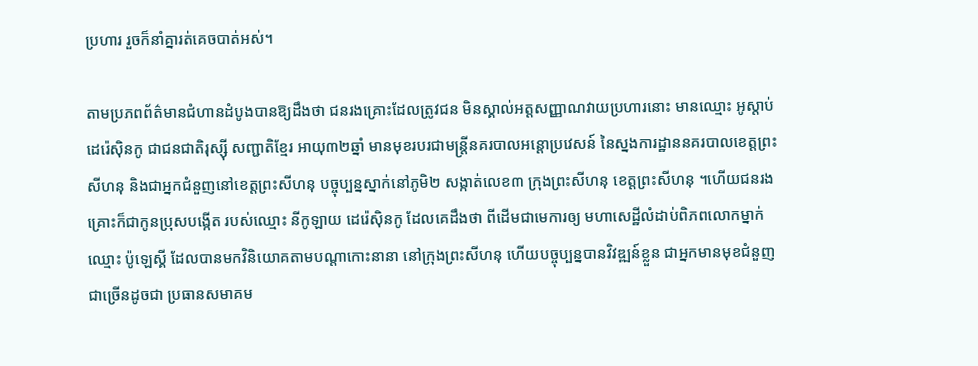ប្រហារ រួចក៏នាំគ្នារត់គេចបាត់អស់។

តាមប្រភពព័ត៌មានជំហានដំបូងបានឱ្យដឹងថា ជនរងគ្រោះដែលត្រូវជន មិនស្គាល់អត្តសញ្ញាណវាយប្រហារនោះ មានឈ្មោះ អូស្តាប់ ដេរ៉េស៊ិនកូ ជាជនជាតិរុស្ស៊ី សញ្ជាតិខ្មែរ អាយុ៣២ឆ្នាំ មានមុខរបរជាមន្រ្តីនគរបាលអន្តោប្រវេសន៍ នៃស្នងការដ្ឋាននគរបាលខេត្តព្រះសីហនុ និងជាអ្នកជំនួញនៅខេត្តព្រះសីហនុ បច្ចុប្បន្នស្នាក់នៅភូមិ២ សង្កាត់លេខ៣ ក្រុងព្រះសីហនុ ខេត្តព្រះសីហនុ ។ហើយជនរងគ្រោះក៏ជាកូនប្រុសបង្កើត របស់ឈ្មោះ នីកូឡាយ ដេរ៉េស៊ិនកូ ដែលគេដឹងថា ពីដើមជាមេការឲ្យ មហាសេដ្ឋីលំដាប់ពិភពលោកម្នាក់ ឈ្មោះ ប៉ូឡេស្គី ដែលបានមកវិនិយោគតាមបណ្តាកោះនានា នៅក្រុងព្រះសីហនុ ហើយបច្ចុប្បន្នបានវិវឌ្ឍន៍ខ្លួន ជាអ្នកមានមុខជំនួញជាច្រើនដូចជា ប្រធានសមាគម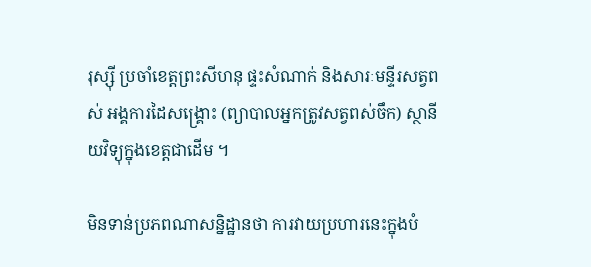រុស្ស៊ី ប្រចាំខេត្តព្រះសីហនុ ផ្ទះសំណាក់ និងសារៈមន្ទីរសត្វពស់ អង្គការដៃសង្រ្គោះ (ព្យាបាលអ្នកត្រូវសត្វពស់ចឹក) ស្ថានីយវិទ្យុក្នុងខេត្តជាដើម ។

មិនទាន់ប្រភពណាសន្និដ្ឋានថា ការវាយប្រហារនេះក្នុងបំ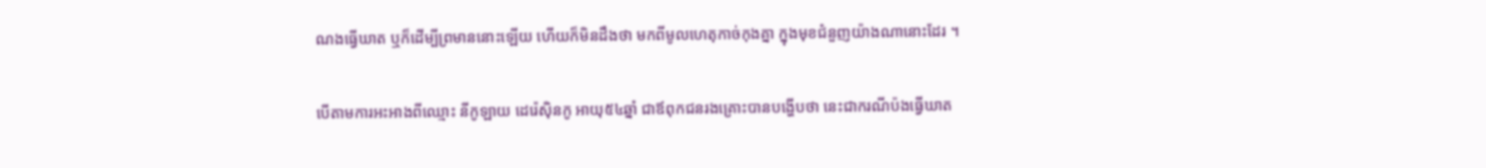ណងធ្វើឃាត ឬក៏ដើម្បីព្រមាននោះឡើយ ហើយក៏មិនដឹងថា មកពីមូលហេតុកាច់កុងគ្នា ក្នុងមុខជំនួញយ៉ាងណានោះដែរ ។

បើតាមការអះអាងពីឈ្មោះ នីកូឡាយ ដេរ៉េស៊ិនកូ អាយុ៥៤ឆ្នាំ ជាឪពុកជនរងគ្រោះបានបង្ហើបថា នេះជាករណីប៉ងធ្វើឃាត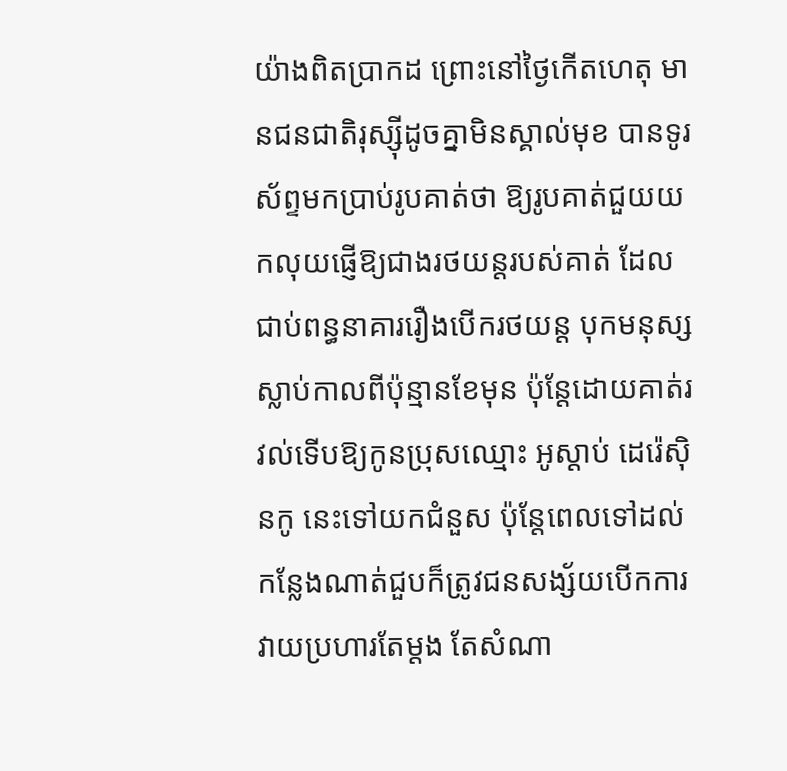យ៉ាងពិតប្រាកដ ព្រោះនៅថ្ងៃកើតហេតុ មានជនជាតិរុស្ស៊ីដូចគ្នាមិនស្គាល់មុខ បានទូរស័ព្ទមកប្រាប់រូបគាត់ថា ឱ្យរូបគាត់ជួយយកលុយផ្ញើឱ្យជាងរថយន្តរបស់គាត់ ដែលជាប់ពន្ធនាគាររឿងបើករថយន្ត បុកមនុស្សស្លាប់កាលពីប៉ុន្មានខែមុន ប៉ុន្តែដោយគាត់រវល់ទើបឱ្យកូនប្រុសឈ្មោះ អូស្តាប់ ដេរ៉េស៊ិនកូ នេះទៅយកជំនួស ប៉ុន្តែពេលទៅដល់កន្លែងណាត់ជួបក៏ត្រូវជនសង្ស័យបើកការវាយប្រហារតែម្តង តែសំណា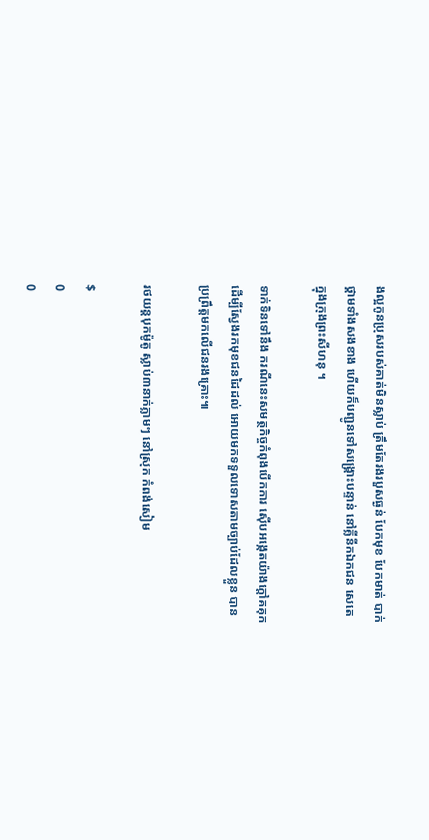ងល្អកូនប្រុសរបស់គាត់មិនស្លាប់ ត្រឹមតែរងរបួសធ្ងន់ បែកមុខ បែកមាត់ បាក់ថ្គាមទាំងសងខាង ហើយក៏បញ្ជូនទៅសង្រ្គោះបន្ទាន់ នៅគ្លីនីកឯកជន សេតេ ក្នុងក្រុងព្រះសីហនុ ។

ទាក់ទិនទៅនឹង ករណីនេះសមត្ថកិច្ចកំពុងបើកការ ស៊ើបអង្កេតយ៉ាងក្តៅគគុកដើម្បីស្វែងរកមុខជនដៃដល់ អោយមកទទួលទោសតាមច្បាប់ដែលខ្លួន បានប្រព្រឹត្តមកលើជនរងគ្រោះ៕

រថយន្តបុកម៉ូតូ ស្លាប់៣នាក់ភ្លាមៗ នៅស្រុក កំពង់សៀម

$
0
0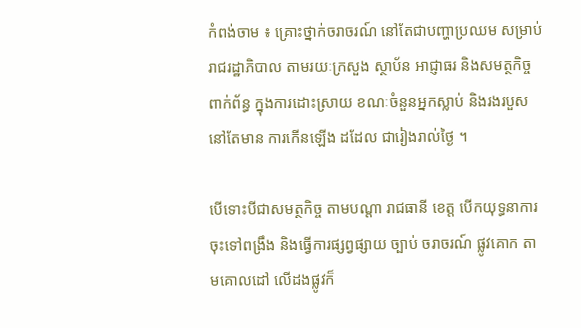កំពង់ចាម ៖ គ្រោះថ្នាក់ចរាចរណ៍ នៅតែជាបញ្ហាប្រឈម សម្រាប់ រាជរដ្ឋាភិបាល តាមរយៈក្រសួង ស្ថាប័ន អាជ្ញាធរ និងសមត្ថកិច្ច ពាក់ព័ន្ធ ក្នុងការដោះស្រាយ ខណៈចំនួនអ្នកស្លាប់ និងរងរបួស នៅតែមាន ការកើនឡើង ដដែល ជារៀងរាល់ថ្ងៃ ។

បើទោះបីជាសមត្ថកិច្ច តាមបណ្តា រាជធានី ខេត្ត បើកយុទ្ធនាការ ចុះទៅពង្រឹង និងធ្វើការផ្សព្វផ្សាយ ច្បាប់ ចរាចរណ៍ ផ្លូវគោក តាមគោលដៅ លើដងផ្លូវក៏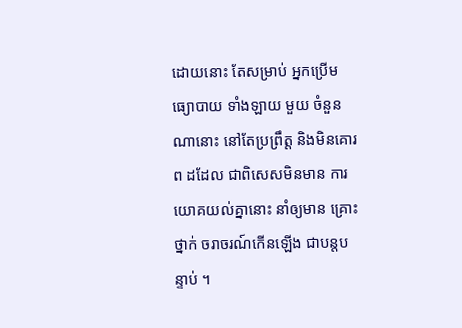ដោយនោះ តែសម្រាប់ អ្នកប្រើមធ្យោបាយ ទាំងឡាយ មួយ ចំនួនណានោះ នៅតែប្រព្រឹត្ត និងមិនគោរព ដដែល ជាពិសេសមិនមាន ការយោគយល់គ្នានោះ នាំឲ្យមាន គ្រោះថ្នាក់ ចរាចរណ៍កើនឡើង ជាបន្តបន្ទាប់ ។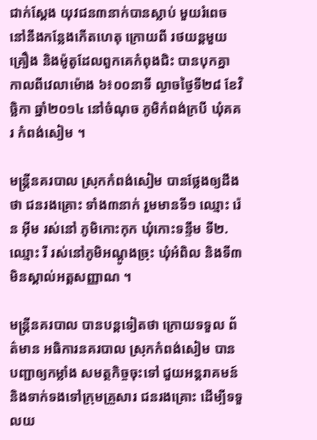ជាក់ស្តែង យុវជន៣នាក់បានស្លាប់ មួយរំពេច នៅនឹងកន្លែងកើតហេតុ ក្រោយពី រថយន្តមួយគ្រឿង និងម៉ូតូដែលពួកគេកំពុងជិះ បានបុកគ្នា កាលពីវេលាម៉ោង ៦៖០០នាទី ល្ងាចថ្ងៃទី២៨ ខែវិច្ឆិកា ឆ្នាំ២០១៤ នៅចំណុច ភូមិកំពង់ក្របី ឃុំគគរ កំពង់សៀម ។

មន្រ្តីនគរបាល ស្រុកកំពង់សៀម បានថ្លែងឲ្យដឹងថា ជនរងគ្រោះ ទាំង៣នាក់ រួមមានទី១ ឈ្មោះ រ៉េន អ៊ីម រស់នៅ ភូមិកោះកុក ឃុំកោះទន្ទឹម ទី២.ឈ្មោះ រី រស់នៅភូមិអណ្តូងច្រុះ ឃុំអំពិល និងទី៣ មិនស្គាល់អត្តសញ្ញាណ ។

មន្រ្តីនគរបាល បានបន្តទៀតថា ក្រោយទទួល ព័ត៌មាន អធិការនគរបាល ស្រុកកំពង់សៀម បានបញ្ជាឲ្យកម្លាំង សមត្ថកិច្ចចុះទៅ ជួយអន្តរាគមន៍ និងទាក់ទងទៅក្រុមគ្រួសារ ជនរងគ្រោះ ដើម្បីទទួលយ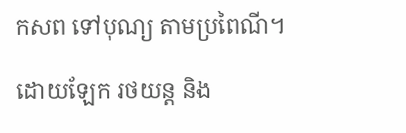កសព ទៅបុណ្យ តាមប្រពៃណី។

ដោយឡែក រថយន្ត និង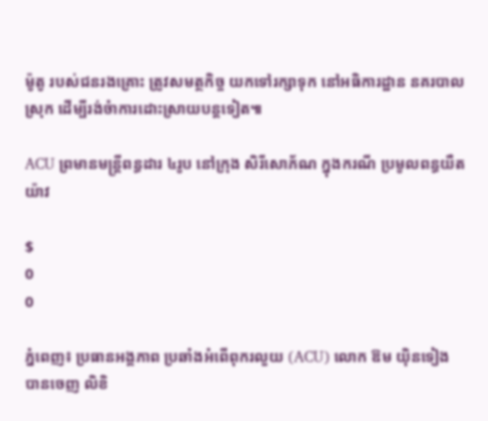ម៉ូតូ របស់ជនរងគ្រោះ ត្រូវសមត្ថកិច្ច យកទៅរក្សាទុក នៅអធិការដ្ឋាន នគរបាលស្រុក ដើម្បីរង់ចំាការដោះស្រាយបន្តទៀត៕

ACU ព្រមានមន្រ្តីពន្ធដារ ៤រូប នៅក្រុង សិរីសោភ័ណ ក្នុងករណី ប្រមូលពន្ធយឺតយ៉ាវ

$
0
0

ភ្នំពេញ៖ ប្រធានអង្គភាព ប្រឆាំងអំពើពុករលួយ (ACU) លោក ឱម យ៉ិនទៀង បានចេញ លិខិ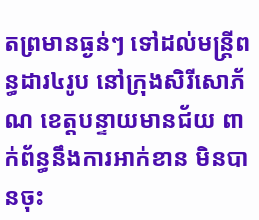តព្រមានធ្ងន់ៗ ទៅដល់មន្រ្តីពន្ធដារ៤រូប នៅក្រុងសិរីសោភ័ណ ខេត្តបន្ទាយមានជ័យ ពាក់ព័ន្ធនឹងការអាក់ខាន មិនបានចុះ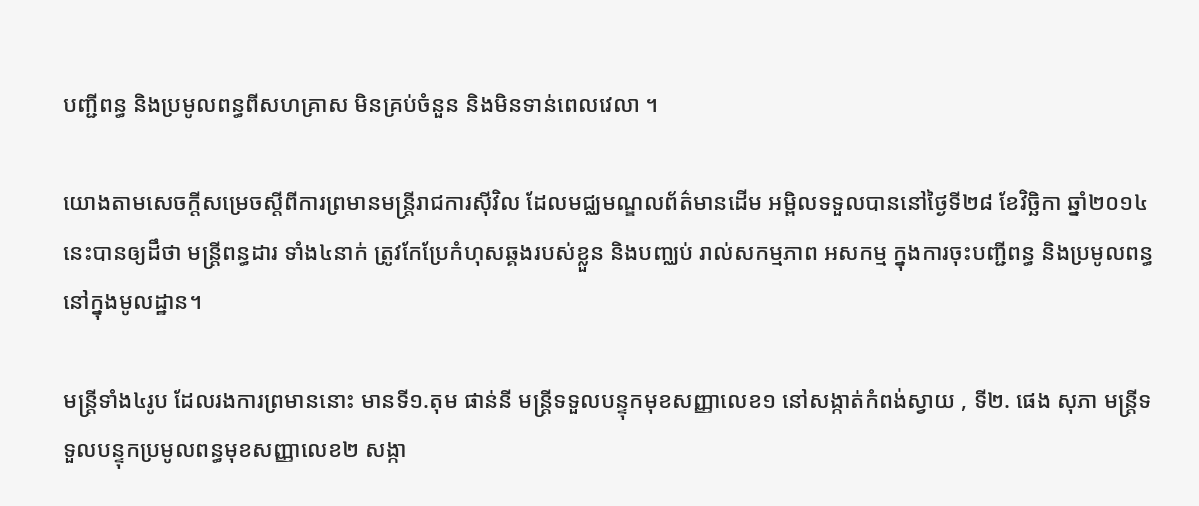បញ្ជីពន្ធ និងប្រមូលពន្ធពីសហគ្រាស មិនគ្រប់ចំនួន និងមិនទាន់ពេលវេលា ។

យោងតាមសេចក្តីសម្រេចស្តីពីការព្រមានមន្រ្តីរាជការស៊ីវិល ដែលមជ្ឈមណ្ឌលព័ត៌មានដើម អម្ពិលទទួលបាននៅថ្ងៃទី២៨ ខែវិច្ឆិកា ឆ្នាំ២០១៤នេះបានឲ្យដឹថា មន្រ្តីពន្ធដារ ទាំង៤នាក់ ត្រូវកែប្រែកំហុសឆ្គងរបស់ខ្លួន និងបញ្ឈប់ រាល់សកម្មភាព អសកម្ម ក្នុងការចុះបញ្ជីពន្ធ និងប្រមូលពន្ធ នៅក្នុងមូលដ្ឋាន។

មន្រ្តីទាំង៤រូប ដែលរងការព្រមាននោះ មានទី១.តុម ផាន់នី មន្រ្តីទទួលបន្ទុកមុខសញ្ញាលេខ១ នៅសង្កាត់កំពង់ស្វាយ , ទី២. ផេង សុភា មន្រ្តីទទួលបន្ទុកប្រមូលពន្ធមុខសញ្ញាលេខ២ សង្កា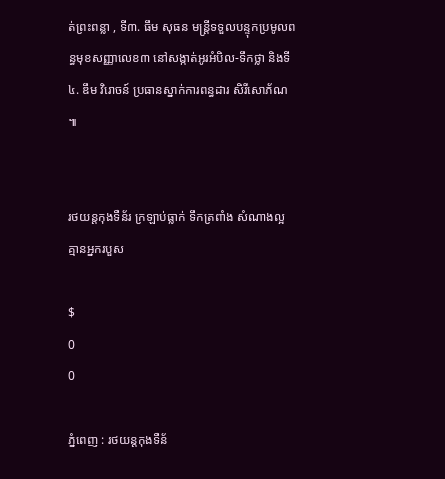ត់ព្រះពន្លា , ទី៣. ធឹម សុធន មន្រ្តីទទួលបន្ទុកប្រមូលពន្ធមុខសញ្ញាលេខ៣ នៅសង្កាត់អូរអំបិល-ទឹកថ្លា និងទី៤. ឌឹម វិរោចន៍ ប្រធានស្នាក់ការពន្ធដារ សិរីសោភ័ណ ៕


រថយន្តកុងទឺន័រ ក្រឡាប់ធ្លាក់ ទឹកត្រពាំង សំណាងល្អ គ្មានអ្នករបួស

$
0
0

ភ្នំពេញ : រថយន្តកុងទឺន័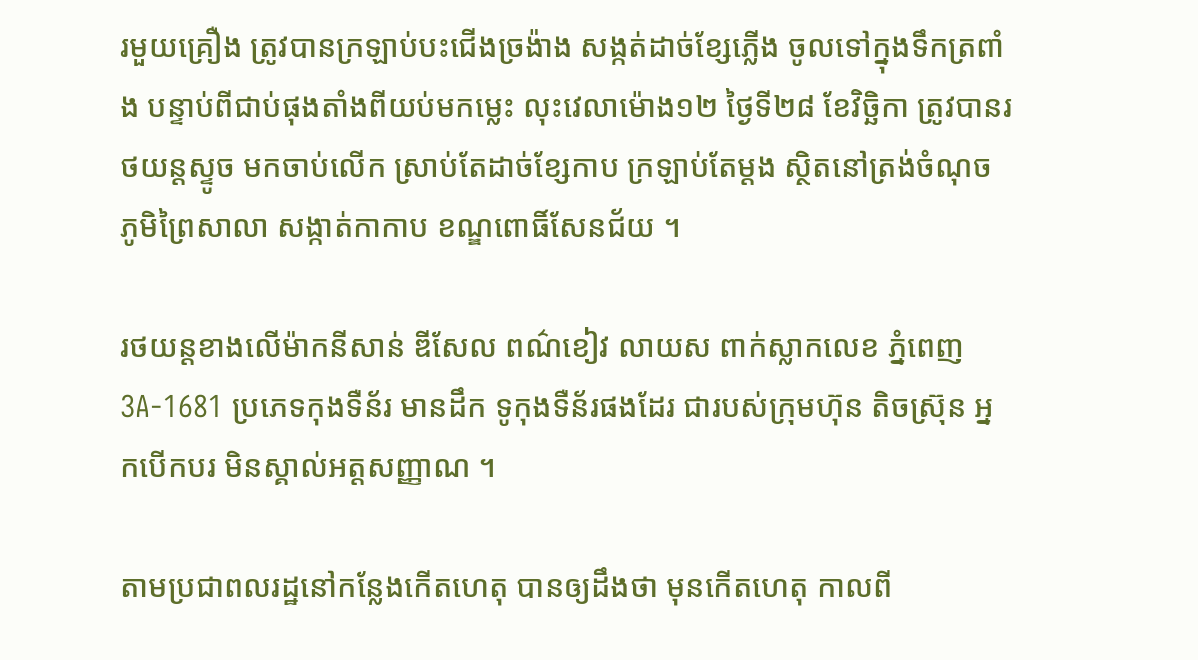រមួយគ្រឿង ត្រូវបានក្រឡាប់បះជើងច្រង៉ាង សង្កត់ដាច់ខ្សែភ្លើង ចូលទៅក្នុងទឹកត្រពាំង បន្ទាប់ពីជាប់ផុងតាំងពីយប់មកម្លេះ លុះវេលាម៉ោង១២ ថ្ងៃទី២៨ ខែវិច្ឆិកា ត្រូវបានរថយន្តស្ទូច មកចាប់លើក ស្រាប់តែដាច់ខ្សែកាប ក្រឡាប់តែម្តង ស្ថិតនៅត្រង់ចំណុច ភូមិព្រៃសាលា សង្កាត់កាកាប ខណ្ឌពោធិ៍សែនជ័យ ។

រថយន្តខាងលើម៉ាកនីសាន់ ឌីសែល ពណ៌ខៀវ លាយស ពាក់ស្លាកលេខ ភ្នំពេញ 3A-1681 ប្រភេទកុងទឺន័រ មានដឹក ទូកុងទឺន័រផងដែរ ជារបស់ក្រុមហ៊ុន តិចស្រ៊ុន អ្នកបើកបរ មិនស្គាល់អត្តសញ្ញាណ ។

តាមប្រជាពលរដ្ឋនៅកន្លែងកើតហេតុ បានឲ្យដឹងថា មុនកើតហេតុ កាលពី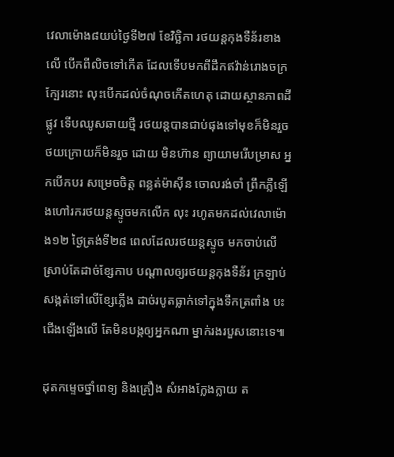វេលាម៉ោង៨យប់ថ្ងៃទី២៧ ខែវិច្ឆិកា រថយន្តកុងទឺន័រខាងលើ បើកពីលិចទៅកើត ដែលទើបមកពីដឹកឥវ៉ាន់រោងចក្រក្បែរនោះ លុះបើកដល់ចំណុចកើតហេតុ ដោយស្ថានភាពដីផ្លូវ ទើបឈូសឆាយថ្មី រថយន្តបានជាប់ផុងទៅមុខក៏មិនរួច ថយក្រោយក៏មិនរួច ដោយ មិនហ៊ាន ព្យាយាមរើបម្រាស អ្នកបើកបរ សម្រេចចិត្ត ពន្លត់ម៉ាសុីន ចោលរង់ចាំ ព្រឹកភ្លឺឡើងហៅរករថយន្តស្ទូចមកលើក លុះ រហូតមកដល់វេលាម៉ោង១២ ថ្ងៃត្រង់ទី២៨ ពេលដែលរថយន្តស្ទូច មកចាប់លើ ស្រាប់តែដាច់ខ្សែកាប បណ្តាលឲ្យរថយន្តកុងទឺន័រ ក្រឡាប់ សង្កត់ទៅលើខ្សែភ្លើង ដាច់របូតធ្លាក់ទៅក្នុងទឹកត្រពាំង បះជើងឡើងលើ តែមិនបង្កឲ្យអ្នកណា ម្នាក់រងរបួសនោះទេ៕

ដុតកម្ទេចថ្នាំពេទ្យ និងគ្រឿង សំអាងក្លែងក្លាយ ត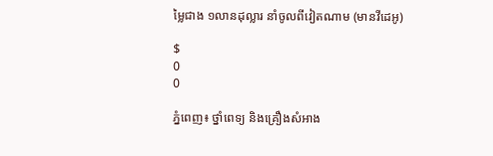ម្លៃជាង ១លានដុល្លារ នាំចូលពីវៀតណាម (មានវីដេអូ)

$
0
0

ភ្នំពេញ៖ ថ្នាំពេទ្យ និងគ្រឿងសំអាង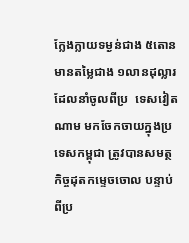ក្លែងក្លាយទម្ងន់ជាង ៥តោន មានតម្លៃជាង ១លានដុល្លារ ដែលនាំចូលពីប្រ  ទេសវៀតណាម មកចែកចាយក្នុងប្រទេសកម្ពុជា ត្រូវបានសមត្ថកិច្ចដុតកម្ទេចចោល បន្ទាប់ពីប្រ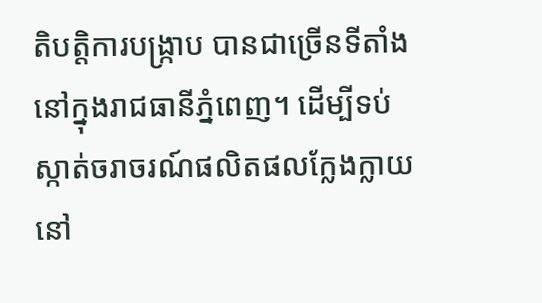តិបត្តិការបង្រ្កាប បានជាច្រើនទីតាំងនៅក្នុងរាជធានីភ្នំពេញ។ ដើម្បីទប់ស្កាត់ចរាចរណ៍ផលិតផលក្លែងក្លាយនៅ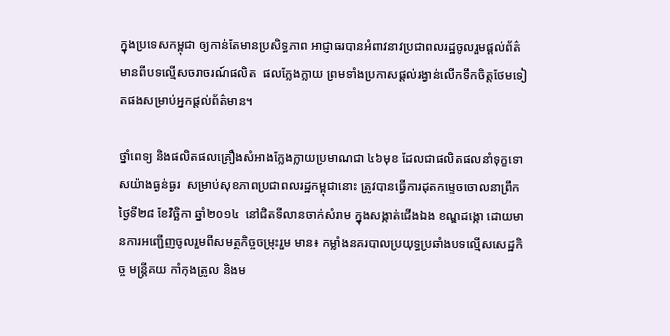ក្នុងប្រទេសកម្ពុជា ឲ្យកាន់តែមានប្រសិទ្ធភាព អាជ្ញាធរបានអំពាវនាវប្រជាពលរដ្ឋចូលរួមផ្តល់ព័ត៌មានពីបទល្មើសចរាចរណ៍ផលិត  ផលក្លែងក្លាយ ព្រមទាំងប្រកាសផ្តល់រង្វាន់លើកទឹកចិត្តថែមទៀតផងសម្រាប់អ្នកផ្តល់ព័ត៌មាន។

ថ្នាំពេទ្យ និងផលិតផលគ្រឿងសំអាងក្លែងក្លាយប្រមាណជា ៤៦មុខ ដែលជាផលិតផលនាំទុក្ខទោសយ៉ាងធ្ងន់ធ្ងរ  សម្រាប់សុខភាពប្រជាពលរដ្ឋកម្ពុជានោះ ត្រូវបានធ្វើការដុតកម្ទេចចោលនាព្រឹកថ្ងៃទី២៨ ខែវិច្ឆិកា ឆ្នាំ២០១៤  នៅជិតទីលានចាក់សំរាម ក្នុងសង្កាត់ជើងឯង ខណ្ឌដង្កោ ដោយមានការអញ្ជើញចូលរួមពីសមត្ថកិច្ចចម្រុះរួម មាន៖ កម្លាំងនគរបាលប្រយុទ្ធប្រឆាំងបទល្មើសសេដ្ឋកិច្ច មន្រ្តីគយ កាំកុងត្រូល និងម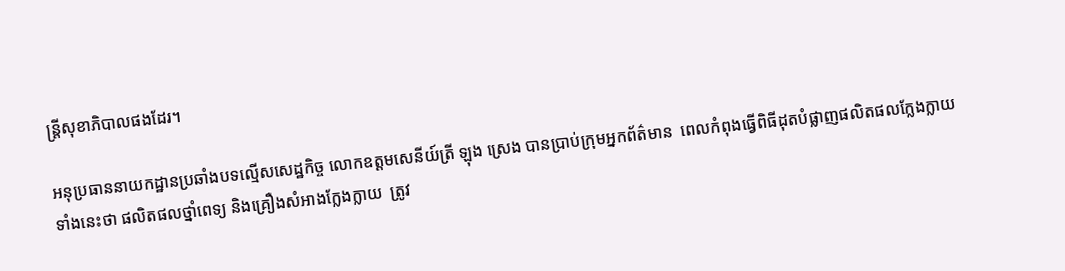ន្រ្តីសុខាភិបាលផងដែរ។

អនុប្រធាននាយកដ្ឋានប្រឆាំងបទល្មើសសេដ្ឋកិច្ច លោកឧត្តមសេនីយ៍ត្រី ឡុង ស្រេង បានប្រាប់ក្រុមអ្នកព័ត៌មាន  ពេលកំពុងធ្វើពិធីដុតបំផ្លាញផលិតផលក្លែងក្លាយទាំងនេះថា ផលិតផលថ្នាំពេទ្យ និងគ្រឿងសំអាងក្លែងក្លាយ  ត្រូវ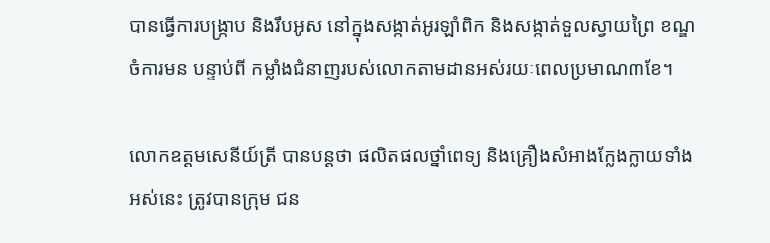បានធ្វើការបង្រ្កាប និងរឹបអូស នៅក្នុងសង្កាត់អូរឡាំពិក និងសង្កាត់ទួលស្វាយព្រៃ ខណ្ឌចំការមន បន្ទាប់ពី កម្លាំងជំនាញរបស់លោកតាមដានអស់រយៈពេលប្រមាណ៣ខែ។

លោកឧត្តមសេនីយ៍ត្រី បានបន្តថា ផលិតផលថ្នាំពេទ្យ និងគ្រឿងសំអាងក្លែងក្លាយទាំងអស់នេះ ត្រូវបានក្រុម ជន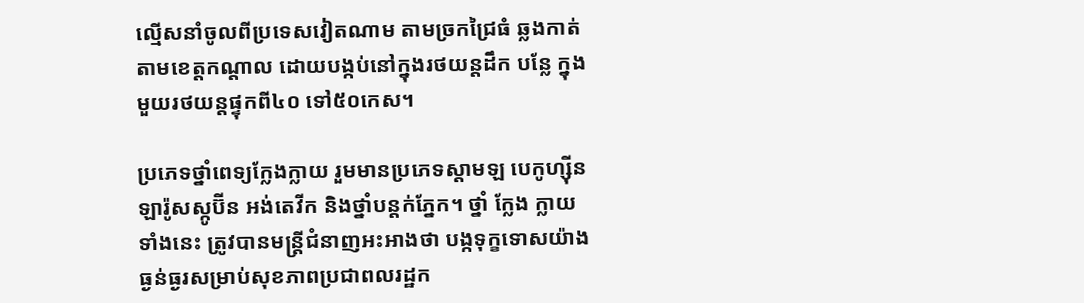ល្មើសនាំចូលពីប្រទេសវៀតណាម តាមច្រកជ្រៃធំ ឆ្លងកាត់តាមខេត្តកណ្តាល ដោយបង្កប់នៅក្នុងរថយន្តដឹក បន្លែ ក្នុងមួយរថយន្តផ្ទុកពី៤០ ទៅ៥០កេស។

ប្រភេទថ្នាំពេទ្យក្លែងក្លាយ រួមមានប្រភេទស្តាមឡ បេកូហ្ស៊ីន ឡារ៉ូសស្កូប៊ីន អង់តេវីក និងថ្នាំបន្តក់ភ្នែក។ ថ្នាំ ក្លែង ក្លាយទាំងនេះ ត្រូវបានមន្រ្តីជំនាញអះអាងថា បង្កទុក្ខទោសយ៉ាងធ្ងន់ធ្ងរសម្រាប់សុខភាពប្រជាពលរដ្ឋក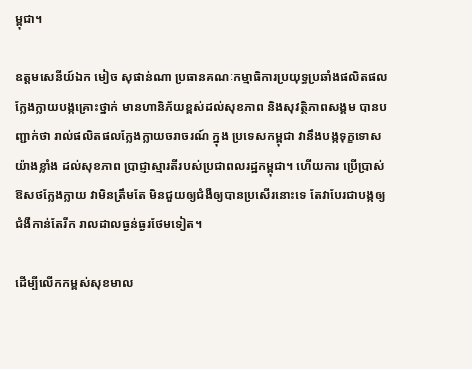ម្ពុជា។

ឧត្តមសេនីយ៍ឯក មៀច សុផាន់ណា ប្រធានគណៈកម្មាធិការប្រយុទ្ធប្រឆាំងផលិតផលក្លែងក្លាយបង្កគ្រោះថ្នាក់ មានហានិភ័យខ្ពស់ដល់សុខភាព និងសុវត្ថិភាពសង្គម បានបញ្ជាក់ថា រាល់ផលិតផលក្លែងក្លាយចរាចរណ៍ ក្នុង ប្រទេសកម្ពុជា វានឹងបង្កទុក្ខទោសយ៉ាងខ្លាំង ដល់សុខភាព ប្រាជ្ញាស្មារតីរបស់ប្រជាពលរដ្ឋកម្ពុជា។ ហើយការ ប្រើប្រាស់ឱសថក្លែងក្លាយ វាមិនត្រឹមតែ មិនជួយឲ្យជំងឺឲ្យបានប្រសើរនោះទេ តែវាបែរជាបង្កឲ្យជំងឺកាន់តែរីក រាលដាលធ្ងន់ធ្ងរថែមទៀត។

ដើម្បីលើកកម្ពស់សុខមាល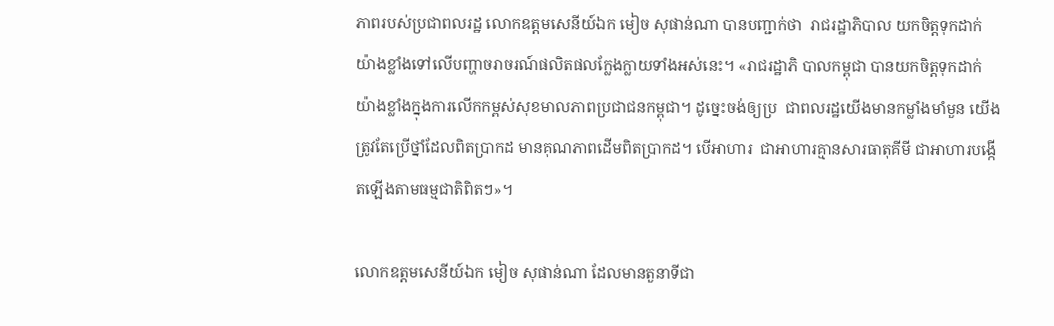ភាពរបស់ប្រជាពលរដ្ឋ លោកឧត្តមសេនីយ៍ឯក មៀច សុផាន់ណា បានបញ្ជាក់ថា  រាជរដ្ឋាភិបាល យកចិត្តទុកដាក់យ៉ាងខ្លាំងទៅលើបញ្ហាចរាចរណ៍ផលិតផលក្លែងក្លាយទាំងអស់នេះ។ «រាជរដ្ឋាភិ បាលកម្ពុជា បានយកចិត្តទុកដាក់យ៉ាងខ្លាំងក្នុងការលើកកម្ពស់សុខមាលភាពប្រជាជនកម្ពុជា។ ដូច្នេះចង់ឲ្យប្រ  ជាពលរដ្ឋយើងមានកម្លាំងមាំមួន យើងត្រូវតែប្រើថ្នាំដែលពិតប្រាកដ មានគុណភាពដើមពិតប្រាកដ។ បើអាហារ  ជាអាហារគ្មានសារធាតុគីមី ជាអាហារបង្កើតឡើងតាមធម្មជាតិពិតៗ»។

លោកឧត្តមសេនីយ៍ឯក មៀច សុផាន់ណា ដែលមានតួនាទីជា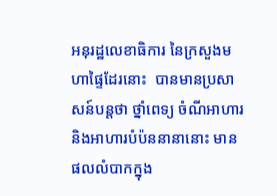អនុរដ្ឋលេខាធិការ នៃក្រសួងមហាផ្ទៃដែរនោះ  បានមានប្រសាសន៍បន្តថា ថ្នាំពេទ្យ ចំណីអាហារ និងអាហារបំប៉ននានានោះ មានផលលំបាកក្នុង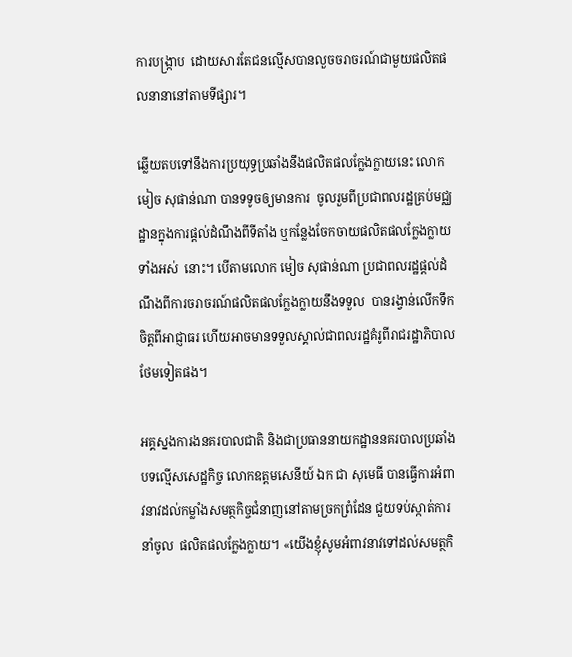ការបង្រ្កាប  ដោយសារតែជនល្មើសបានលួចចរាចរណ៍ជាមួយផលិតផលនានានៅតាមទីផ្សារ។

ឆ្លើយតបទៅនឹងការប្រយុទ្ធប្រឆាំងនឹងផលិតផលក្លែងក្លាយនេះ លោក មៀច សុផាន់ណា បានទទូចឲ្យមានការ  ចូលរួមពីប្រជាពលរដ្ឋគ្រប់មជ្ឈដ្ឋានក្នុងការផ្តល់ដំណឹងពីទីតាំង ឬកន្លែងចែកចាយផលិតផលក្លែងក្លាយទាំងអស់  នោះ។ បើតាមលោក មៀច សុផាន់ណា ប្រជាពលរដ្ឋផ្តល់ដំណឹងពីការចរាចរណ៍ផលិតផលក្លែងក្លាយនឹងទទួល  បានរង្វាន់លើកទឹកចិត្តពីអាជ្ញាធរ ហើយអាចមានទទួលស្គាល់ជាពលរដ្ឋគំរូពីរាជរដ្ឋាភិបាលថែមទៀតផង។

អគ្គស្នងការងនគរបាលជាតិ និងជាប្រធាននាយកដ្ឋាននគរបាលប្រឆាំងបទល្មើសសេដ្ឋកិច្ច លោកឧត្តមសេនីយ៍ ឯក ជា សុមេធី បានធ្វើការអំពាវនាវដល់កម្លាំងសមត្ថកិច្ចជំនាញនៅតាមច្រកព្រំដែន ជួយទប់ស្កាត់ការនាំចូល  ផលិតផលក្លែងក្លាយ។ «យើងខ្ញុំសូមអំពាវនាវទៅដល់សមត្ថកិ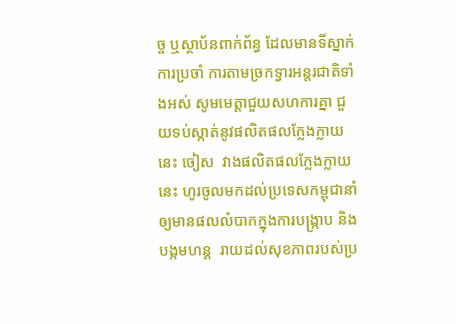ច្ច ឬស្ថាប័នពាក់ព័ន្ធ ដែលមានទីស្នាក់ការប្រចាំ ការតាមច្រកទ្វារអន្តរជាតិទាំងអស់ សូមមេត្តាជួយសហការគ្នា ជួយទប់ស្កាត់នូវផលិតផលក្លែងក្លាយនេះ ចៀស  វាងផលិតផលក្លែងក្លាយនេះ ហូរចូលមកដល់ប្រទេសកម្ពុជានាំឲ្យមានផលលំបាកក្នុងការបង្រ្កាប និងបង្កមហន្ត  រាយដល់សុខភាពរបស់ប្រ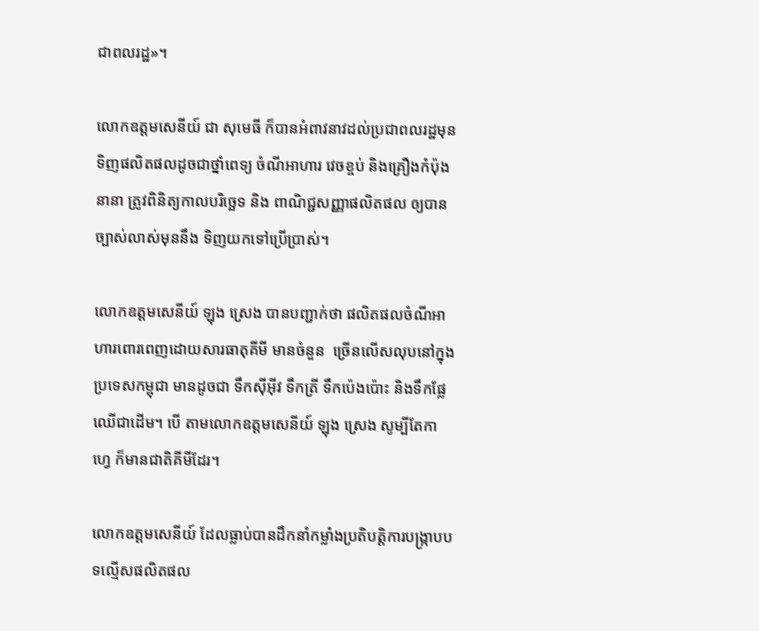ជាពលរដ្ឋ»។

លោកឧត្តមសេនីយ៍ ជា សុមេធី ក៏បានអំពាវនាវដល់ប្រជាពលរដ្ឋមុនទិញផលិតផលដូចជាថ្នាំពេទ្យ ចំណីអាហារ វេចខ្ចប់ និងគ្រឿងកំប៉ុងនានា ត្រូវពិនិត្យកាលបរិច្ឆេទ និង ពាណិជ្ជសញ្ញាផលិតផល ឲ្យបានច្បាស់លាស់មុននឹង ទិញយកទៅប្រើប្រាស់។

លោកឧត្តមសេនីយ៍ ឡុង ស្រេង បានបញ្ជាក់ថា ផលិតផលចំណីអាហារពោរពេញដោយសារធាតុគីមី មានចំនួន  ច្រើនលើសលុបនៅក្នុងប្រទេសកម្ពុជា មានដូចជា ទឹកស៊ីអ៊ីវ ទឹកត្រី ទឹកប៉េងប៉ោះ និងទឹកផ្លែឈើជាដើម។ បើ តាមលោកឧត្តមសេនីយ៍ ឡុង ស្រេង សូម្បីតែកាហ្វេ ក៏មានជាតិគីមីដែរ។

លោកឧត្តមសេនីយ៍ ដែលធ្លាប់បានដឹកនាំកម្លាំងប្រតិបត្តិការបង្រ្កាបបទល្មើសផលិតផល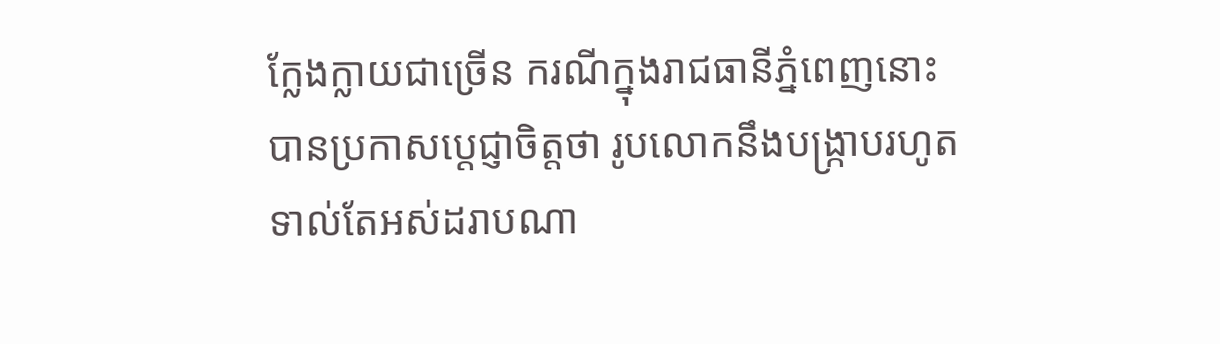ក្លែងក្លាយជាច្រើន ករណីក្នុងរាជធានីភ្នំពេញនោះ បានប្រកាសប្តេជ្ញាចិត្តថា រូបលោកនឹងបង្រ្កាបរហូតទាល់តែអស់ដរាបណា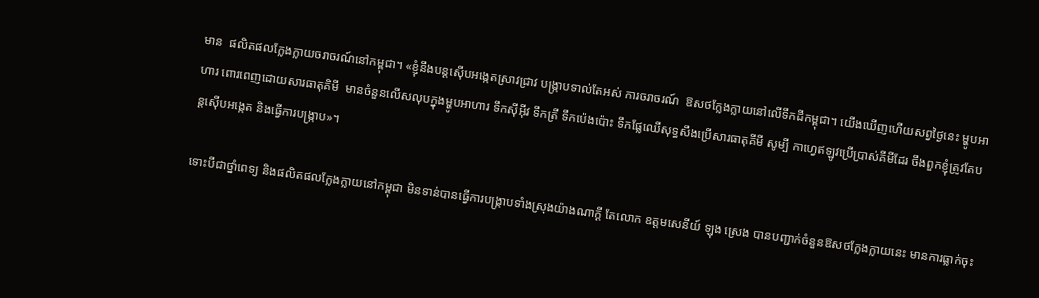មាន  ផលិតផលក្លែងក្លាយចរាចរណ៍នៅកម្ពុជា។ «ខ្ញុំនឹងបន្តស៊ើបអង្កេតស្រាវជ្រាវ បង្រ្កាបទាល់តែអស់ ការចរាចរណ៍  ឱសថក្លែងក្លាយនៅលើទឹកដីកម្ពុជា។ យើងឃើញហើយសព្វថ្ងៃនេះ ម្ហូបអាហារ ពោរពេញដោយសារធាតុគិមី  មានចំនួនលើសលុបក្នុងម្ហូបអាហារ ទឹកស៊ីអ៊ីវ ទឹកត្រី ទឹកប៉េងប៉ោះ ទឹកផ្លែឈើសុទ្ធសឹងប្រើសារធាតុគីមី សូម្បី កាហ្វេឥឡូវប្រើប្រាស់គីមីដែរ ចឹងពួកខ្ញុំត្រូវតែបន្តស៊ើបអង្កេត និងធ្វើការបង្រ្កាប»។

ទោះបីជាថ្នាំពេទ្យ និងផលិតផលក្លែងក្លាយនៅកម្ពុជា មិនទាន់បានធ្វើការបង្រ្កាបទាំងស្រុងយ៉ាងណាក្តី តែលោក ឧត្តមសេនីយ៍ ឡុង ស្រេង បានបញ្ជាក់ចំនួនឱសថក្លែងក្លាយនេះ មានការធ្លាក់ចុះ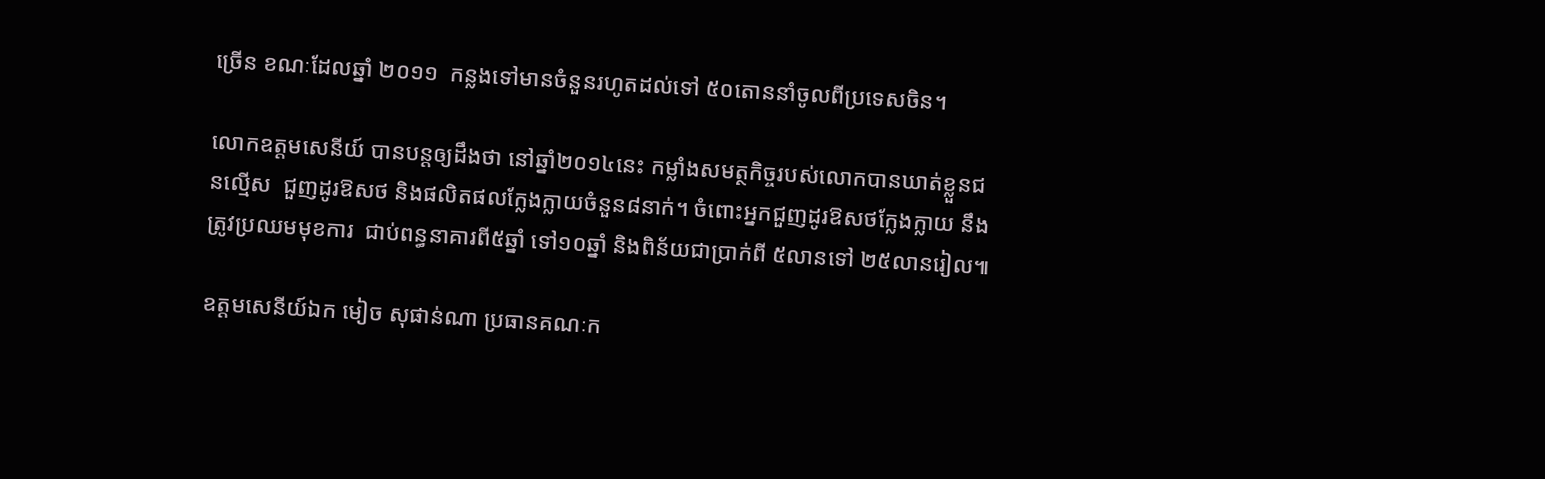ច្រើន ខណៈដែលឆ្នាំ ២០១១  កន្លងទៅមានចំនួនរហូតដល់ទៅ ៥០តោននាំចូលពីប្រទេសចិន។

លោកឧត្តមសេនីយ៍ បានបន្តឲ្យដឹងថា នៅឆ្នាំ២០១៤នេះ កម្លាំងសមត្ថកិច្ចរបស់លោកបានឃាត់ខ្លួនជនល្មើស  ជួញដូរឱសថ និងផលិតផលក្លែងក្លាយចំនួន៨នាក់។ ចំពោះអ្នកជួញដូរឱសថក្លែងក្លាយ នឹងត្រូវប្រឈមមុខការ  ជាប់ពន្ធនាគារពី៥ឆ្នាំ ទៅ១០ឆ្នាំ និងពិន័យជាប្រាក់ពី ៥លានទៅ ២៥លានរៀល៕

ឧត្តមសេនីយ៍ឯក មៀច សុផាន់ណា ប្រធានគណៈក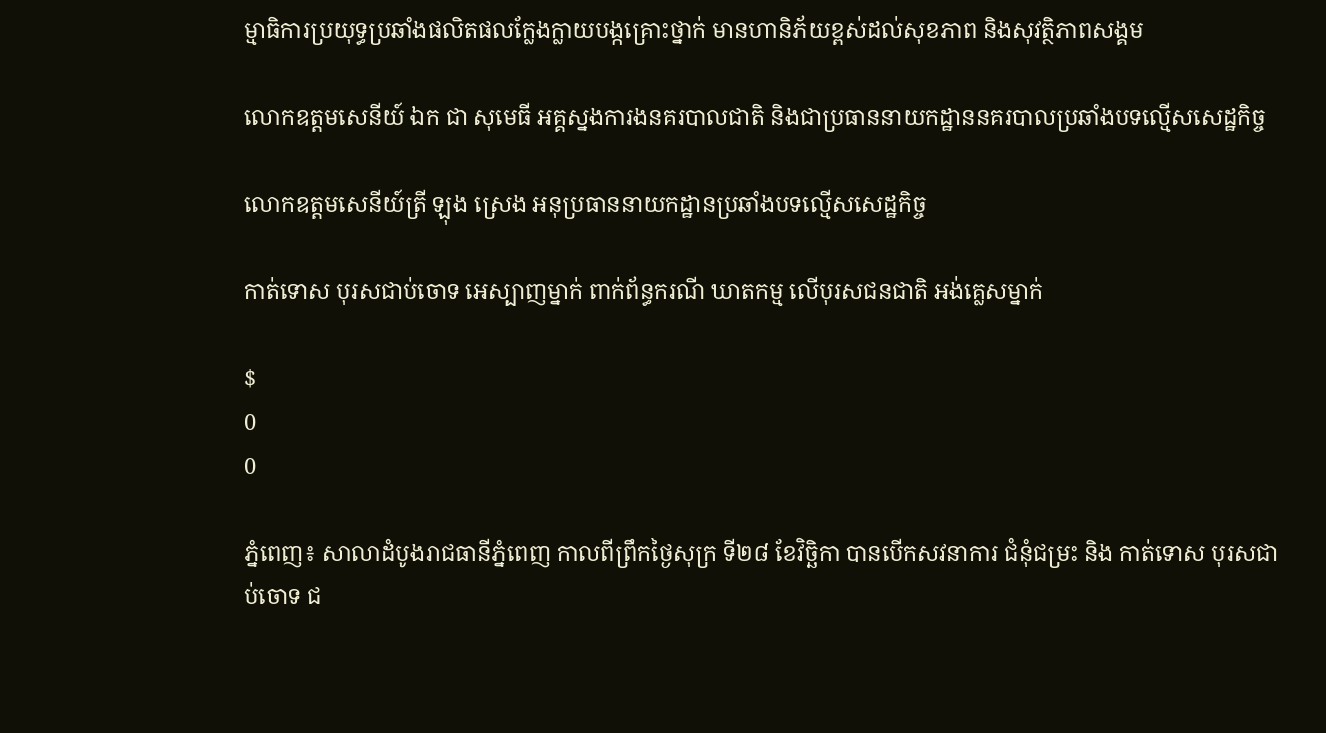ម្មាធិការប្រយុទ្ធប្រឆាំងផលិតផលក្លែងក្លាយបង្កគ្រោះថ្នាក់ មានហានិភ័យខ្ពស់ដល់សុខភាព និងសុវត្ថិភាពសង្គម

លោកឧត្តមសេនីយ៍ ឯក ជា សុមេធី អគ្គស្នងការងនគរបាលជាតិ និងជាប្រធាននាយកដ្ឋាននគរបាលប្រឆាំងបទល្មើសសេដ្ឋកិច្ច

លោកឧត្តមសេនីយ៍ត្រី ឡុង ស្រេង អនុប្រធាននាយកដ្ឋានប្រឆាំងបទល្មើសសេដ្ឋកិច្ច

កាត់ទោស បុរសជាប់ចោទ អេស្បាញម្នាក់ ពាក់ព័ន្ធករណី ឃាតកម្ម លើបុរសជនជាតិ អង់គ្លេសម្នាក់

$
0
0

ភ្នំពេញ៖ សាលាដំបូងរាជធានីភ្នំពេញ កាលពីព្រឹកថ្ងៃសុក្រ ទី២៨ ខែវិច្ឆិកា បានបើកសវនាការ ជំនុំជម្រះ និង កាត់ទោស បុរសជាប់ចោទ ជ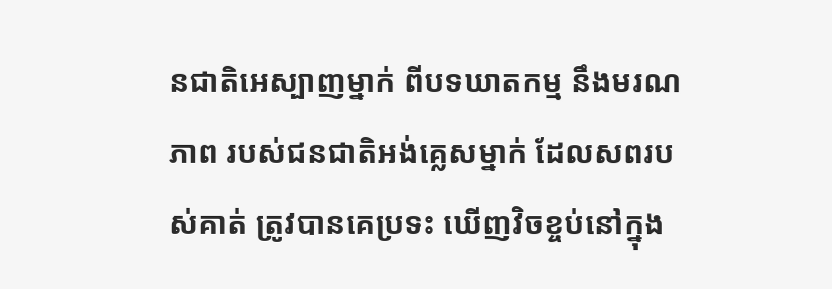នជាតិអេស្បាញម្នាក់ ពីបទឃាតកម្ម នឹងមរណភាព របស់ជនជាតិអង់គ្លេសម្នាក់ ដែលសពរបស់គាត់ ត្រូវបានគេប្រទះ ឃើញវិចខ្ចប់នៅក្នុង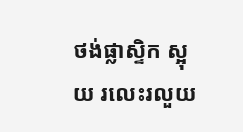ថង់ផ្លាស្ទិក ស្អុយ រលេះរលួយ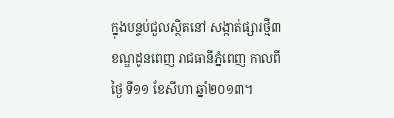ក្នុងបន្ទប់ជួលស្ថិតនៅ សង្កាត់ផ្សារថ្មី៣ ខណ្ឌដូនពេញ រាជធានីភ្នំពេញ កាលពីថ្ងៃ ទី១១ ខែសីហា ឆ្នាំ២០១៣។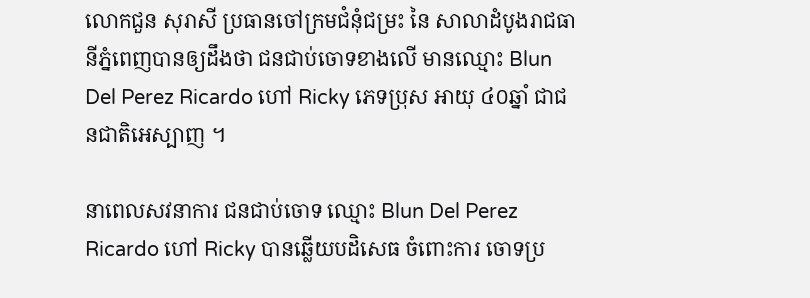លោកជួន សុរាសី ប្រធានចៅក្រមជំនុំជម្រះ នៃ សាលាដំបូងរាជធានីភ្នំពេញបានឲ្យដឹងថា ជនជាប់ចោទខាងលើ មានឈ្មោះ Blun Del Perez Ricardo ហៅ Ricky ភេទប្រុស អាយុ ៤០ឆ្នាំ ជាជនជាតិអេស្បាញ ។

នាពេលសវនាការ ជនជាប់ចោទ ឈ្មោះ Blun Del Perez Ricardo ហៅ Ricky បានឆ្លើយបដិសេធ ចំពោះការ ចោទប្រ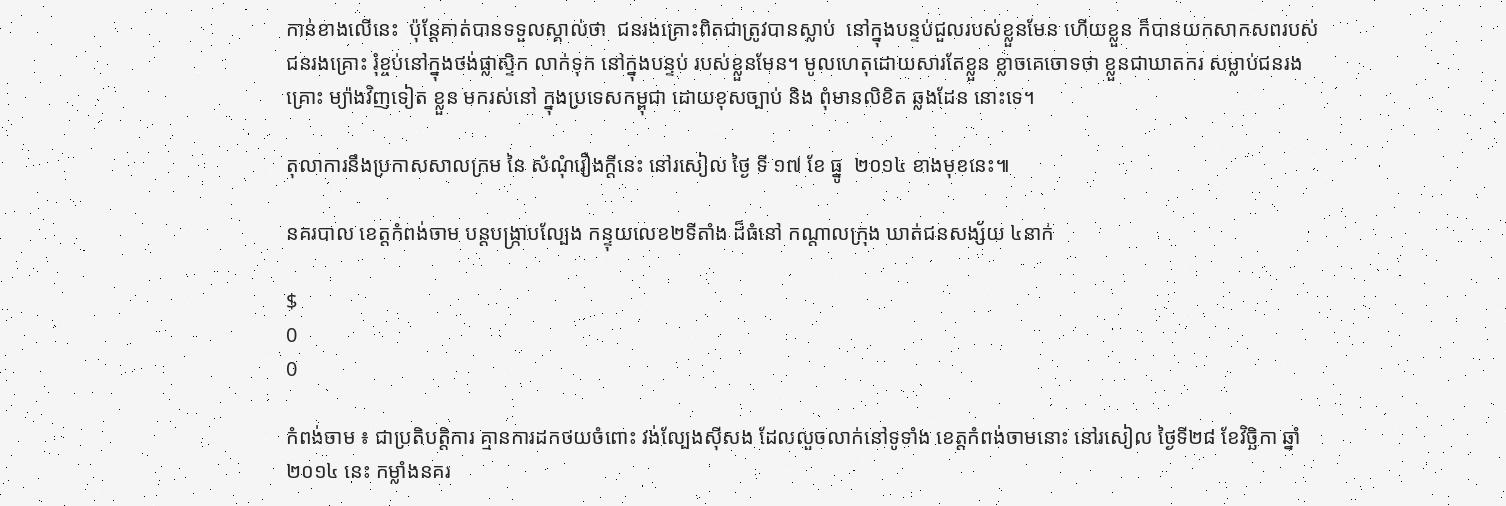កាន់ខាងលើនេះ  ប៉ុន្តែគាត់បានទទួលស្គាល់ថា  ជនរងគ្រោះពិតជាត្រូវបានស្លាប់  នៅក្នុងបន្ទប់ជួលរបស់ខ្លួនមែន ហើយខ្លួន ក៏បានយកសាកសពរបស់ជនរងគ្រោះ រុំខ្ចប់នៅក្នុងថង់ផ្លាស្ទិក លាក់ទុក នៅក្នុងបន្ទប់ របស់ខ្លួនមែន។ មូលហេតុដោយសារតែខ្លួន ខ្លាចគេចោទថា ខ្លួនជាឃាតករ សម្លាប់ជនរងគ្រោះ ម្យ៉ាងវិញទៀត ខ្លួន មករស់នៅ ក្នុងប្រទេសកម្ពុជា ដោយខុសច្បាប់ និង ពុំមានលិខិត ឆ្លងដែន នោះទេ។

តុលាការនឹងប្រកាសសាលក្រម នៃ សំណុំរឿងក្តីនេះ នៅរសៀល ថ្ងៃ ទី ១៧ ខែ ធ្នូ  ២០១៤ ខាងមុខនេះ៕

នគរបាល ខេត្តកំពង់ចាម បន្តបង្ក្រាបល្បែង កន្ទុយលេខ២ទីតាំង ដ៏ធំនៅ កណ្តាលក្រុង ឃាត់ជនសង្ស័យ ៤នាក់

$
0
0

កំពង់ចាម ៖ ជាប្រតិបត្តិការ គ្មានការដកថយចំពោះ វង់ល្បែងស៊ីសង ដែលលួចលាក់នៅទូទាំង ខេត្តកំពង់ចាមនោះ នៅរសៀល ថ្ងៃទី២៨ ខែវិច្ឆិកា ឆ្នាំ២០១៤ នេះ កម្លាំងនគរ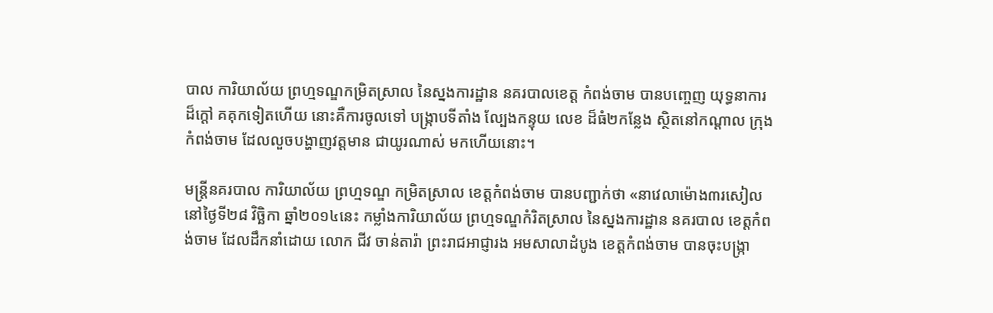បាល ការិយាល័យ ព្រហ្មទណ្ឌកម្រិតស្រាល នៃស្នងការដ្ឋាន នគរបាលខេត្ត កំពង់ចាម បានបញេ្ចញ យុទ្ធនាការ ដ៏ក្តៅ គគុកទៀតហើយ នោះគឺការចូលទៅ បង្ក្រាបទីតាំង ល្បែងកន្ទុយ លេខ ដ៏ធំ២កន្លែង ស្ថិតនៅកណ្តាល ក្រុងកំពង់ចាម ដែលលួចបង្ហាញវត្តមាន ជាយូរណាស់ មកហើយនោះ។

មន្រ្តីនគរបាល ការិយាល័យ ព្រហ្មទណ្ឌ កម្រិតស្រាល ខេត្តកំពង់ចាម បានបញ្ជាក់ថា «នាវេលាម៉ោង៣រសៀល នៅថ្ងៃទី២៨ វិច្ឆិកា ឆ្នាំ២០១៤នេះ កម្លាំងការិយាល័យ ព្រហ្មទណ្ឌកំរិតស្រាល នៃស្នងការដ្ឋាន នគរបាល ខេត្តកំពង់ចាម ដែលដឹកនាំដោយ លោក ជីវ ចាន់តារ៉ា ព្រះរាជអាជ្ញារង អមសាលាដំបូង ខេត្តកំពង់ចាម បានចុះបង្ក្រា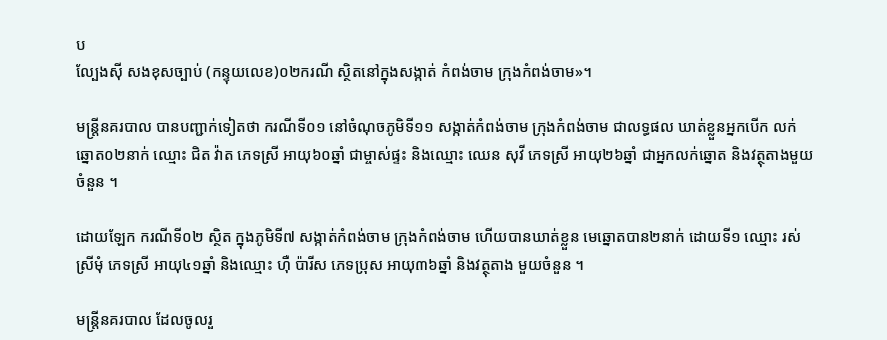ប
ល្បែងស៊ី សងខុសច្បាប់ (កន្ទុយលេខ)០២ករណី ស្ថិតនៅក្នុងសង្កាត់ កំពង់ចាម ក្រុងកំពង់ចាម»។

មន្រ្តីនគរបាល បានបញ្ជាក់ទៀតថា ករណីទី០១ នៅចំណុចភូមិទី១១ សង្កាត់កំពង់ចាម ក្រុងកំពង់ចាម ជាលទ្ធផល ឃាត់ខ្លួនអ្នកបើក លក់ឆ្នោត០២នាក់ ឈ្មោះ ជិត វ៉ាត ភេទស្រី អាយុ៦០ឆ្នាំ ជាម្ចាស់ផ្ទះ និងឈ្មោះ ឈេន សុវី ភេទស្រី អាយុ២៦ឆ្នាំ ជាអ្នកលក់ឆ្នោត និងវត្ថុតាងមួយចំនួន ។

ដោយឡែក ករណីទី០២ ស្ថិត ក្នុងភូមិទី៧ សង្កាត់កំពង់ចាម ក្រុងកំពង់ចាម ហើយបានឃាត់ខ្លួន មេឆ្នោតបាន២នាក់ ដោយទី១ ឈ្មោះ រស់ ស្រីមុំ ភេទស្រី អាយុ៤១ឆ្នាំ និងឈ្មោះ ហ៊ឺ ប៉ារីស ភេទប្រុស អាយុ៣៦ឆ្នាំ និងវត្ថុតាង មួយចំនួន ។

មន្រ្តីនគរបាល ដែលចូលរួ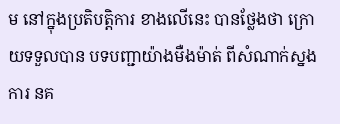ម នៅក្នុងប្រតិបត្តិការ ខាងលើនេះ បានថ្លែងថា ក្រោយទទួលបាន បទបញ្ជាយ៉ាងមឺងម៉ាត់ ពីសំណាក់ស្នងការ នគ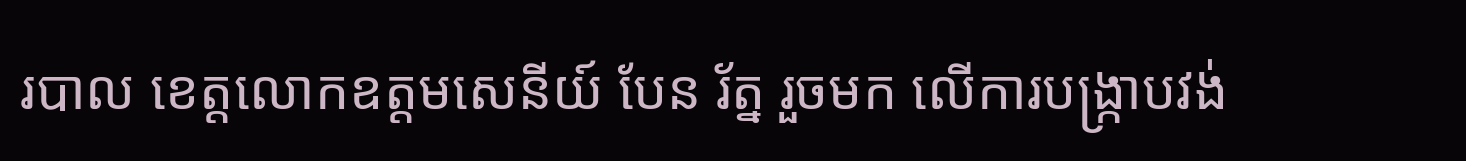របាល ខេត្តលោកឧត្តមសេនីយ៍ បែន រ័ត្ន រួចមក លើការបង្ក្រាបវង់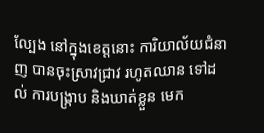ល្បែង នៅក្នុងខេត្តនោះ ការិយាល័យជំនាញ បានចុះស្រាវជ្រាវ រហូតឈាន ទៅដល់ ការបង្ក្រាប និងឃាត់ខ្លួន មេក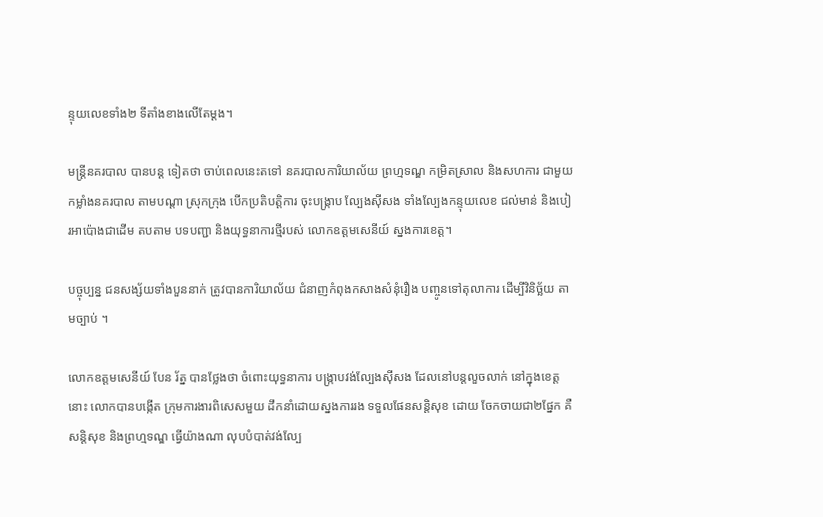ន្ទុយលេខទាំង២ ទីតាំងខាងលើតែម្តង។

មន្រ្តីនគរបាល បានបន្ត ទៀតថា ចាប់ពេលនេះតទៅ នគរបាលការិយាល័យ ព្រហ្មទណ្ឌ កម្រិតស្រាល និងសហការ ជាមួយកម្លាំងនគរបាល តាមបណ្តា ស្រុកក្រុង បើកប្រតិបត្តិការ ចុះបង្ក្រាប ល្បែងស៊ីសង ទាំងល្បែងកន្ទុយលេខ ជល់មាន់ និងបៀរអាប៉ោងជាដើម តបតាម បទបញ្ជា និងយុទ្ធនាការថ្មីរបស់ លោកឧត្តមសេនីយ៍ ស្នងការខេត្ត។

បច្ចុប្បន្ន ជនសង្ស័យទាំងបួននាក់ ត្រូវបានការិយាល័យ ជំនាញកំពុងកសាងសំនុំរឿង បញ្ចូនទៅតុលាការ ដើម្បីវិនិច្ឆ័យ តាមច្បាប់ ។

លោកឧត្តមសេនីយ៍ បែន រ័ត្ន បានថ្លែងថា ចំពោះយុទ្ធនាការ បង្ក្រាបវង់ល្បែងស៊ីសង ដែលនៅបន្តលួចលាក់ នៅក្នុងខេត្តនោះ លោកបានបង្កើត ក្រុមការងារពិសេសមួយ ដឹកនាំដោយស្នងការរង ទទួលផែនសន្តិសុខ ដោយ ចែកចាយជា២ផ្នែក គឺសន្តិសុខ និងព្រហ្មទណ្ឌ ធ្វើយ៉ាងណា លុបបំបាត់វង់ល្បែ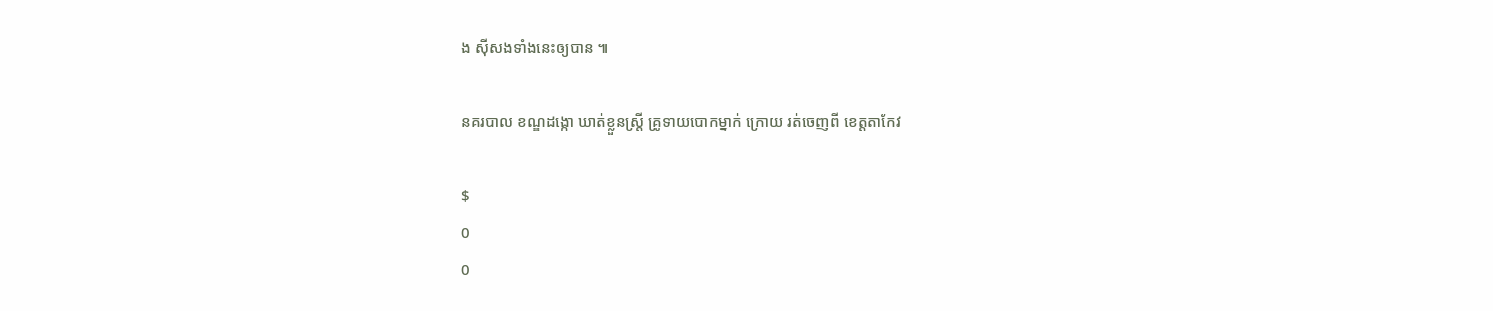ង ស៊ីសងទាំងនេះឲ្យបាន ៕

នគរបាល ខណ្ឌដង្កោ ឃាត់ខ្លួនស្រ្តី គ្រូទាយបោកម្នាក់ ក្រោយ រត់ចេញពី ខេត្តតាកែវ

$
0
0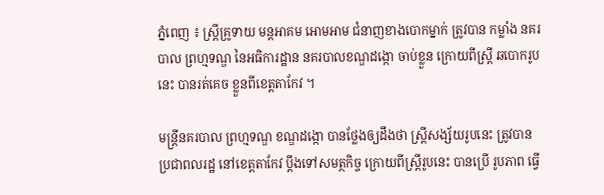ភ្នំពេញ ៖ ស្រ្តីគ្រូទាយ មន្តអាគម អោមអាម ជំនាញខាងបោកម្នាក់ ត្រូវបាន កម្លាំង នគរបាល ព្រហ្មទណ្ឌ នៃអធិការដ្ឋាន នគរបាលខណ្ឌដង្កោ ចាប់ខ្លួន ក្រោយពីស្រ្តី ឆបោករូបនេះ បានរត់គេច ខ្លួនពីខេត្តតាកែវ ។

មន្រ្តីនគរបាល ព្រហ្មទណ្ឌ ខណ្ឌដង្កោ បានថ្លែងឲ្យដឹងថា ស្រ្តីសង្ស័យរូបនេះ ត្រូវបាន ប្រជាពលរដ្ឋ នៅខេត្តតាកែវ ប្តឹងទៅសមត្ថកិច្ច ក្រោយពីស្រ្តីរូបនេះ បានប្រើ រូបភាព ធ្វើ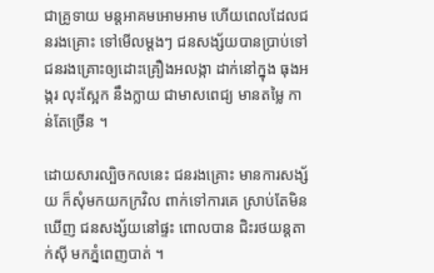ជាគ្រូទាយ មន្តអាគមអោមអាម ហើយពេលដែលជនរងគ្រោះ ទៅមើលម្តងៗ ជនសង្ស័យបានប្រាប់ទៅ ជនរងគ្រោះឲ្យដោះគ្រឿងអលង្កា ដាក់នៅក្នុង ធុងអង្ករ លុះស្អែក នឹងក្លាយ ជាមាសពេជ្យ មានតម្លៃ កាន់តែច្រើន ។

ដោយសារល្បិចកលនេះ ជនរងគ្រោះ មានការសង្ស័យ ក៏សុំមកយកក្រវិល ពាក់ទៅការគេ ស្រាប់តែមិនឃើញ ជនសង្ស័យនៅផ្ទះ ពោលបាន ជិះរថយន្តតាក់ស៊ី មកភ្នំពេញបាត់ ។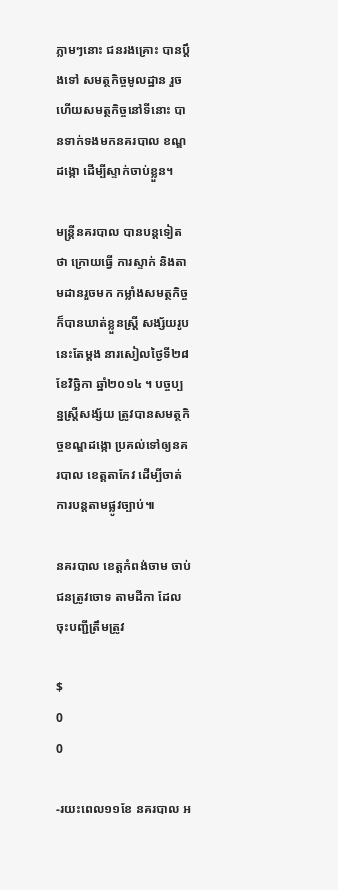ភ្លាមៗនោះ ជនរងគ្រោះ បានប្តឹងទៅ សមត្ថកិច្ចមូលដ្ឋាន រួចហើយសមត្ថកិច្ចនៅទីនោះ បានទាក់ទងមកនគរបាល ខណ្ឌដង្កោ ដើម្បីស្ទាក់ចាប់ខ្លួន។

មន្រ្តីនគរបាល បានបន្តទៀតថា ក្រោយធ្វើ ការស្ទាក់ និងតាមដានរួចមក កម្លាំងសមត្ថកិច្ច ក៏បានឃាត់ខ្លួនស្រ្តី សង្ស័យរូបនេះតែម្តង នារសៀលថ្ងៃទី២៨ ខែវិច្ឆិកា ឆ្នាំ២០១៤ ។ បច្ចប្បន្នស្រ្តីសង្ស័យ ត្រូវបានសមត្ថកិច្ចខណ្ឌដង្កោ ប្រគល់ទៅឲ្យនគរបាល ខេត្តតាកែវ ដើម្បីចាត់ ការបន្តតាមផ្លូវច្បាប់៕

នគរបាល ខេត្តកំពង់ចាម ចាប់ជនត្រូវចោទ តាមដីកា ដែលចុះបញ្ជីត្រឹមត្រូវ

$
0
0

-រយះពេល១១ខែ នគរបាល អ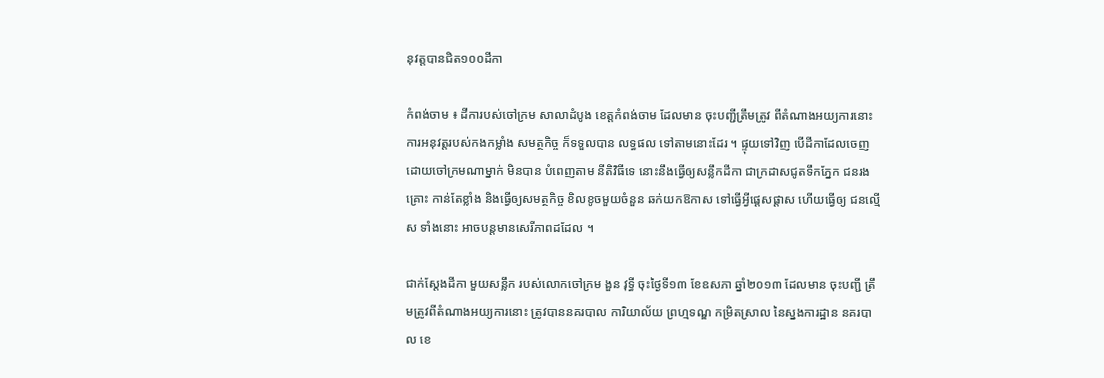នុវត្តបានជិត១០០ដីកា

កំពង់ចាម ៖ ដីការបស់ចៅក្រម សាលាដំបូង ខេត្តកំពង់ចាម ដែលមាន ចុះបញ្ជីត្រឹមត្រូវ ពីតំណាងអយ្យការនោះ ការអនុវត្តរបស់កងកម្លាំង សមត្ថកិច្ច ក៏ទទួលបាន លទ្ធផល ទៅតាមនោះដែរ ។ ផ្ទុយទៅវិញ បើដីកាដែលចេញ ដោយចៅក្រមណាម្នាក់ មិនបាន បំពេញតាម នីតិវិធីទេ នោះនឹងធ្វើឲ្យសន្លឹកដីកា ជាក្រដាសជូតទឹកភ្នែក ជនរងគ្រោះ កាន់តែខ្លាំង និងធ្វើឲ្យសមត្ថកិច្ច ខិលខូចមួយចំនួន ឆក់យកឱកាស ទៅធ្វើអ្វីផ្តេសផ្តាស ហើយធ្វើឲ្យ ជនល្មើស ទាំងនោះ អាចបន្តមានសេរីភាពដដែល ។

ជាក់ស្តែងដីកា មួយសន្លឹក របស់លោកចៅក្រម ងួន វុទ្ធី ចុះថ្ងៃទី១៣ ខែឧសភា ឆ្នាំ២០១៣ ដែលមាន ចុះបញ្ជី ត្រឹមត្រូវពីតំណាងអយ្យការនោះ ត្រូវបាននគរបាល ការិយាល័យ ព្រហ្មទណ្ឌ កម្រិតស្រាល នៃស្នងការដ្ឋាន នគរបាល ខេ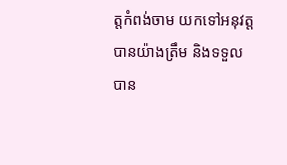ត្តកំពង់ចាម យកទៅអនុវត្តបានយ៉ាងត្រឹម និងទទួលបាន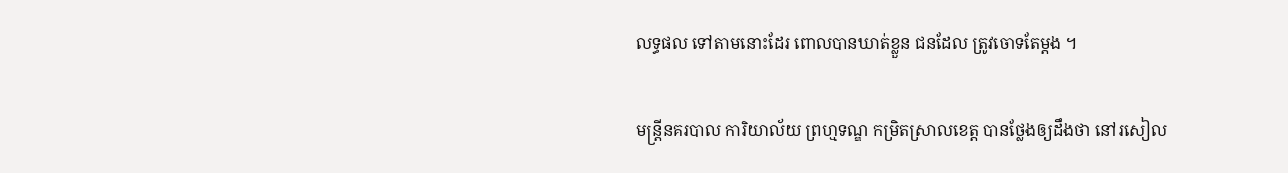លទ្ធផល ទៅតាមនោះដែរ ពោលបានឃាត់ខ្លួន ជនដែល ត្រូវចោទតែម្តង ។

មន្រ្តីនគរបាល ការិយាល័យ ព្រហ្មទណ្ឌ កម្រិតស្រាលខេត្ត បានថ្លែងឲ្យដឹងថា នៅរសៀល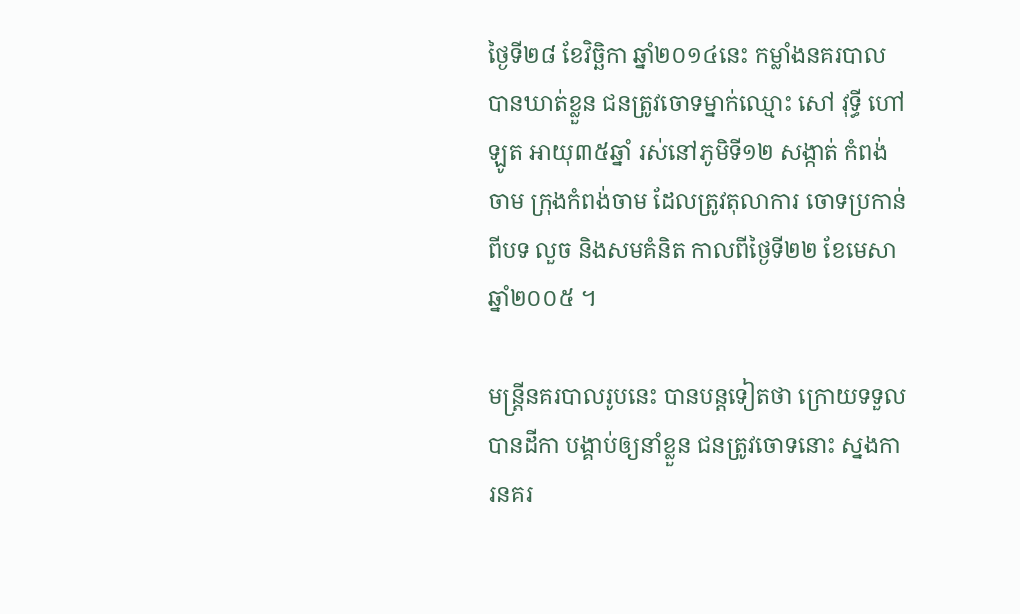ថ្ងៃទី២៨ ខែវិច្ឆិកា ឆ្នាំ២០១៤នេះ កម្លាំងនគរបាល បានឃាត់ខ្លួន ជនត្រូវចោទម្នាក់ឈ្មោះ សៅ វុទ្ធី ហៅឡូត អាយុ៣៥ឆ្នាំ រស់នៅភូមិទី១២ សង្កាត់ កំពង់ចាម ក្រុងកំពង់ចាម ដែលត្រូវតុលាការ ចោទប្រកាន់ពីបទ លួច និងសមគំនិត កាលពីថ្ងៃទី២២ ខែមេសា ឆ្នាំ២០០៥ ។

មន្រ្តីនគរបាលរូបនេះ បានបន្តទៀតថា ក្រោយទទួលបានដីកា បង្គាប់ឲ្យនាំខ្លួន ជនត្រូវចោទនោះ ស្នងការនគរ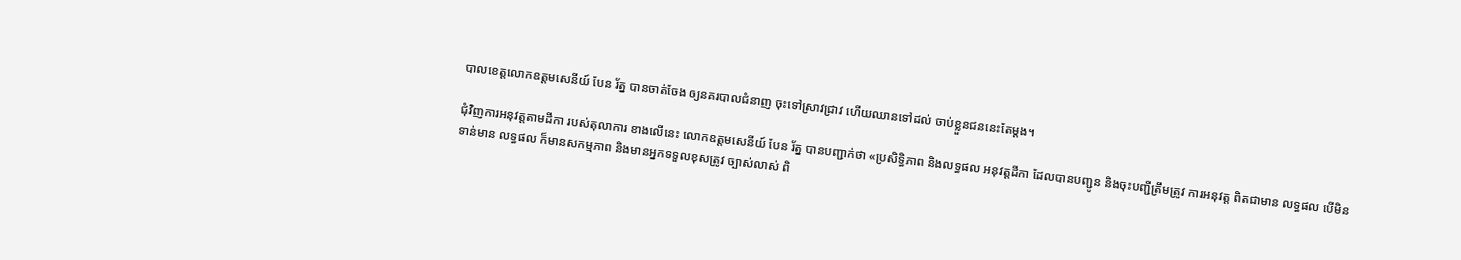បាលខេត្តលោកឧត្តមសេនីយ៍ បែន រ័ត្ន បានចាត់ចែង ឲ្យនគរបាលជំនាញ ចុះទៅស្រាវជ្រាវ ហើយឈានទៅដល់ ចាប់ខ្លួនជននេះតែម្តង។

ជុំវិញការអនុវត្តតាមដីកា របស់តុលាការ ខាងលើនេះ លោកឧត្តមសេនីយ៍ បែន រ័ត្ន បានបញ្ជាក់ថា «ប្រសិទ្ធិភាព និងលទ្ធផល អនុវត្តដីកា ដែលបានបញ្ជូន និងចុះបញ្ជីត្រឹមត្រូវ ការអនុវត្ត ពិតជាមាន លទ្ធផល បើមិនទាន់មាន លទ្ធផល ក៏មានសកម្មភាព និងមានអ្នកទទួលខុសត្រូវ ច្បាស់លាស់ ពិ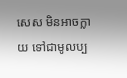សេស មិនអាចក្លាយ ទៅជាមូលប្ប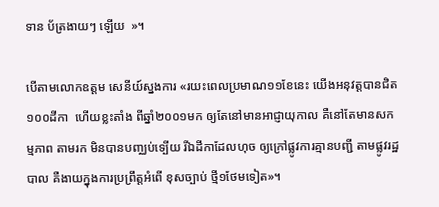ទាន ប័ត្រងាយៗ ឡើយ  »។

បើតាមលោកឧត្តម សេនីយ៍ស្នងការ «រយះពេលប្រមាណ១១ខែនេះ យើងអនុវត្តបានជិត១០០ដីកា  ហើយខ្លះតាំង ពីឆ្នាំ២០០១មក ឲ្យតែនៅមានអាជ្ញាយុកាល គឺនៅតែមានសកម្មភាព តាមរក មិនបានបញ្ឈប់ទ្បើយ រីឯដីកាដែលហុច ឲ្យក្រៅផ្លូវការគ្មានបញ្ជី តាមផ្លូវរដ្ឋបាល គឺងាយក្នុងការប្រព្រឹត្តអំពើ ខុសច្បាប់ ថ្មី១ថែមទៀត»។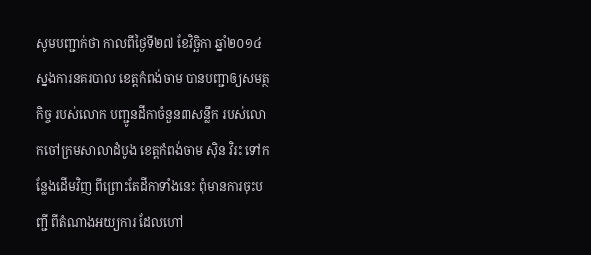សូមបញ្ជាក់ថា កាលពីថ្ងៃទី២៧ ខែវិច្ឆិកា ឆ្នាំ២០១៤ ស្នងការនគរបាល ខេត្តកំពង់ចាម បានបញ្ជាឲ្យសមត្ថកិច្ច របស់លោក បញ្ជូនដីកាចំនួន៣សន្លឹក របស់លោកចៅក្រមសាលាដំបូង ខេត្តកំពង់ចាម ស៊ិន វិរះ ទៅកន្លែងដើមវិញ ពីព្រោះតែដីកាទាំងនេះ ពុំមានការចុះបញ្ជី ពីតំណាងអយ្យការ ដែលហៅ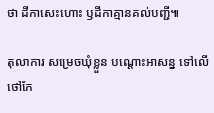ថា ដីកាសេះហោះ ឫដីកាគ្មានគល់បញ្ជី៕

តុលាការ សម្រេចឃុំខ្លួន បណ្តោះអាសន្ន ទៅលើថៅកែ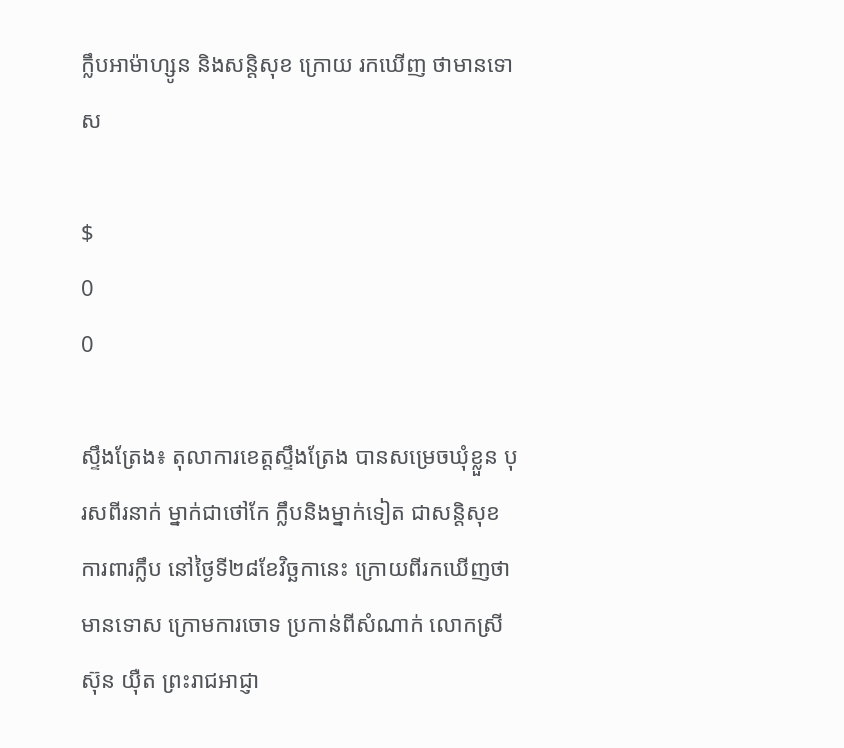ក្លឹបអាម៉ាហ្សូន និងសន្តិសុខ ក្រោយ រកឃើញ ថាមានទោស

$
0
0

ស្ទឹងត្រែង៖ តុលាការខេត្តស្ទឹងត្រែង បានសម្រេចឃុំខ្លួន បុរសពីរនាក់ ម្នាក់ជាថៅកែ ក្លឹបនិងម្នាក់ទៀត ជាសន្តិសុខ ការពារក្លឹប នៅថ្ងៃទី២៨ខែវិច្ឆកានេះ ក្រោយពីរកឃើញថាមានទោស ក្រោមការចោទ ប្រកាន់ពីសំណាក់ លោកស្រីស៊ុន យ៉ឺត ព្រះរាជអាជ្ញា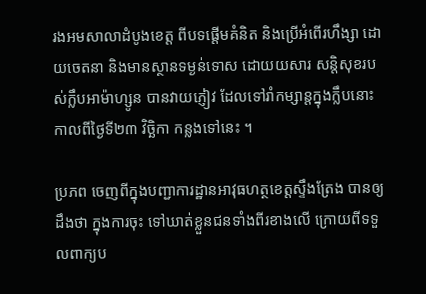រងអមសាលាដំបូងខេត្ត ពីបទផ្តើមគំនិត និងប្រើអំពើរហឹង្សា ដោយចេតនា និងមានស្ថានទម្ងន់ទោស ដោយយសារ សន្តិសុខរបស់ក្លឹបអាម៉ាហ្សូន បានវាយភ្ញៀវ ដែលទៅរាំកម្សាន្តក្នុងក្លឹបនោះ កាលពីថ្ងៃទី២៣ វិច្ឆិកា កន្លងទៅនេះ ។

ប្រភព ចេញពីក្នុងបញ្ជាការដ្ឋានអាវុធហត្ថខេត្តស្ទឹងត្រែង បានឲ្យដឹងថា ក្នុងការចុះ ទៅឃាត់ខ្លួនជនទាំងពីរខាងលើ ក្រោយពីទទួលពាក្យប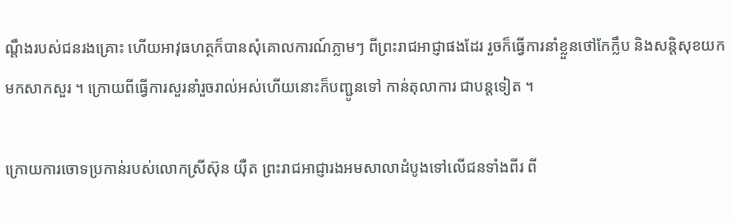ណ្តឹងរបស់ជនរងគ្រោះ ហើយអាវុធហត្ថក៏បានសុំគោលការណ៍ភ្លាមៗ ពីព្រះរាជអាជ្ញាផងដែរ រួចក៏ធ្វើការនាំខ្លួនថៅកែក្លឹប និងសន្តិសុខយកមកសាកសួរ ។ ក្រោយពីធ្វើការសួរនាំរួចរាល់អស់ហើយនោះក៏បញ្ជូនទៅ កាន់តុលាការ ជាបន្តទៀត ។

ក្រោយការចោទប្រកាន់របស់លោកស្រីស៊ុន យ៉ឺត ព្រះរាជអាជ្ញារងអមសាលាដំបូងទៅលើជនទាំងពីរ ពី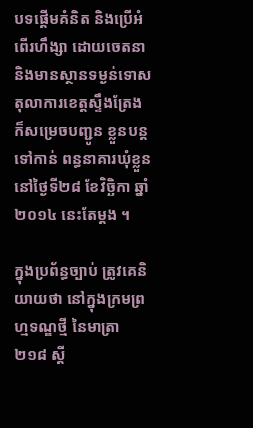បទផ្តើមគំនិត និងប្រើអំពើរហឹង្សា ដោយចេតនានិងមានស្ថានទម្ងន់ទោស តុលាការខេត្តស្ទឹងត្រែង ក៏សម្រេចបញ្ជូន ខ្លួនបន្តទៅកាន់ ពន្ធនាគារឃុំខ្លួន នៅថ្ងៃទី២៨ ខែវិច្ឆិកា ឆ្នាំ២០១៤ នេះតែម្តង ។

ក្នុងប្រព័ន្ធច្បាប់ ត្រូវគេនិយាយថា នៅក្នុងក្រមព្រហ្មទណ្ឌថ្មី នៃមាត្រា២១៨ ស្តី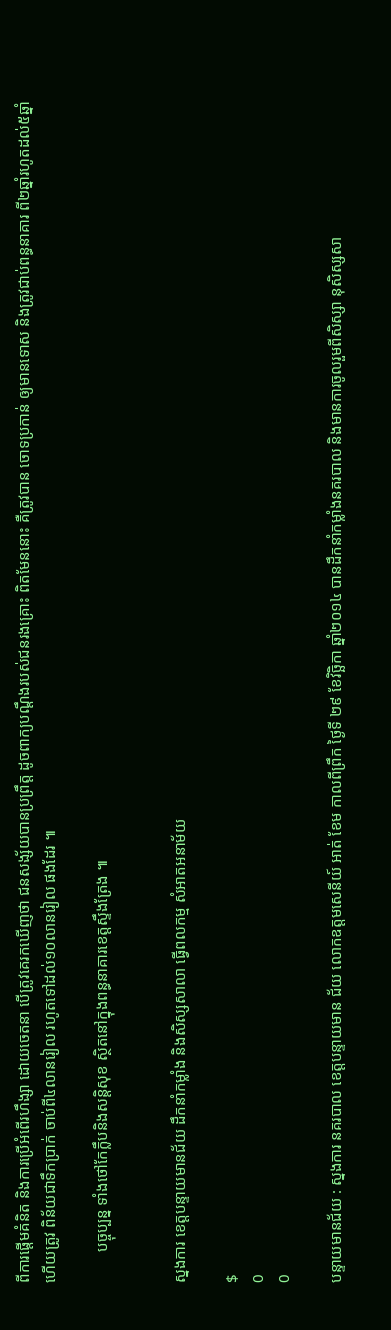ពីការផ្តើមគំនិត និងការប្រើអំពើរហឹង្សា ដោយចេតនា បើត្រូវគេរកឃើញថា ជនសង្ស័យបានប្រព្រឹត្ត ដូចពាក្យបណ្តឹងរបស់ជនរងគ្រោះ ពិតមែននោះ គឺត្រូវបាន ចោទប្រកាន់ ឲ្យមានទោស និងត្រូវជាប់ពន្ធនាគារ ពី២ឆ្នាំរហូតដល់៥ឆ្នាំ ហើយត្រូវ ពិន័យជាទឹកប្រាក់ ចាប់ពី៤លានរៀល រហូតទៅដល់១០លានរៀល ផងដែរ ៕

        បច្ចុប្បន្ន ទាំងថៅកែក្លឹបនិងសន្តិសុខ ស្ថិតនៅក្នុងពន្ធនាគារខេត្តស្ទឹងត្រែង ៕


ស្នងការ ខេត្តបន្ទាយមានជ័យ ដឹកនាំកម្លាំង និងសិស្សសាលា ធ្វើពលកម្ម សំអាតអនាម័យ

$
0
0

បន្ទាយមានជ័យ : ស្នងការ នគរបាល ខេត្តបន្ទាយមាន ជ័យ លោកឧត្តមសេនីយ៍ អាត់ ខែម កាលពីព្រឹក ថ្ងៃទី ២៩ ខែវិច្ឆិកា ឆ្នាំ២០១៤ បានដឹកនាំកម្លាំងនគរបាល និងមានការចូលរួមពីសិស្សា នុសិស្សសា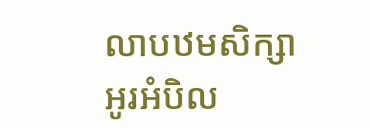លាបឋមសិក្សា អូរអំបិល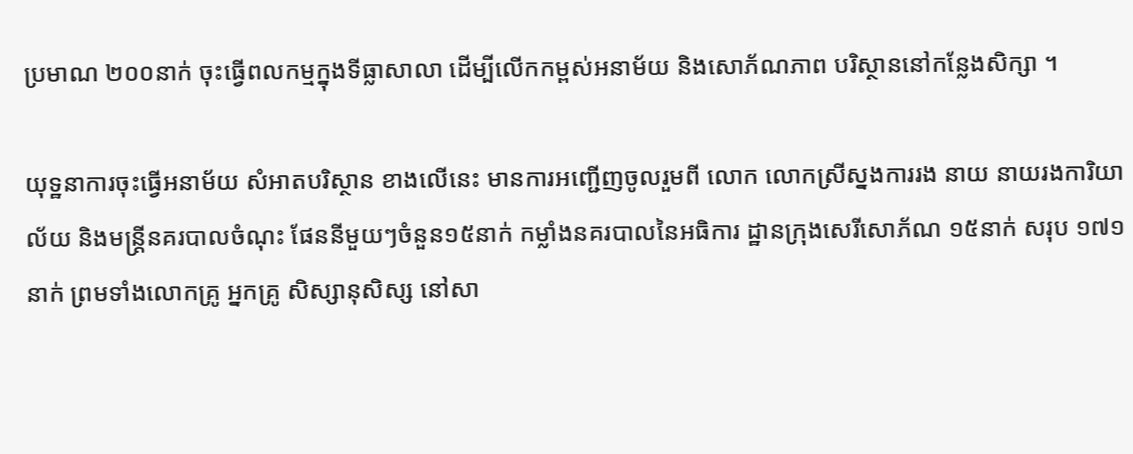ប្រមាណ ២០០នាក់ ចុះធ្វើពលកម្មក្នុងទីធ្លាសាលា ដើម្បីលើកកម្ពស់អនាម័យ និងសោភ័ណភាព បរិស្ថាននៅកន្លែងសិក្សា ។

យុទ្ឋនាការចុះធ្វើអនាម័យ សំអាតបរិស្ថាន ខាងលើនេះ មានការអញ្ជើញចូលរួមពី លោក លោកស្រីស្នងការរង នាយ នាយរងការិយាល័យ និងមន្ត្រីនគរបាលចំណុះ ផែននីមួយៗចំនួន១៥នាក់ កម្លាំងនគរបាលនៃអធិការ ដ្ឋានក្រុងសេរីសោភ័ណ ១៥នាក់ សរុប ១៧១នាក់ ព្រមទាំងលោកគ្រូ អ្នកគ្រូ សិស្សានុសិស្ស នៅសា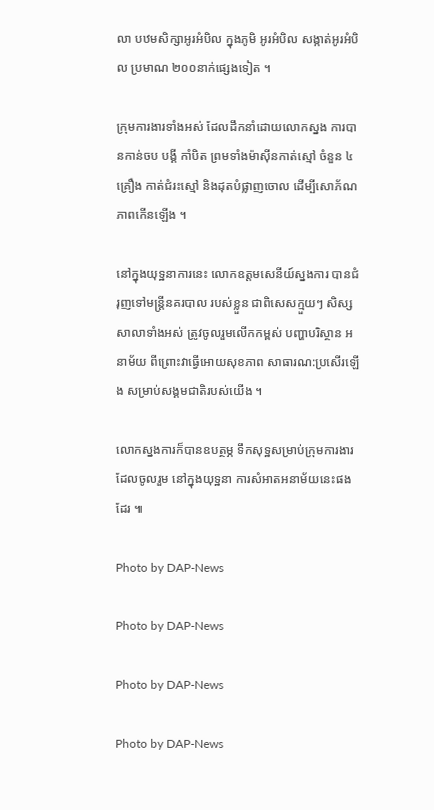លា បឋមសិក្សាអូរអំបិល ក្នុងភូមិ អូរអំបិល សង្កាត់អូរអំបិល ប្រមាណ ២០០នាក់ផ្សេងទៀត ។

ក្រុមការងារទាំងអស់ ដែលដឹកនាំដោយលោកស្នង ការបានកាន់ចប បង្គី កាំបិត ព្រមទាំងម៉ាស៊ីនកាត់ស្មៅ ចំនួន ៤គ្រឿង កាត់ជំរះស្មៅ និងដុតបំផ្លាញចោល ដើម្បីសោភ័ណភាពកើនឡើង ។

នៅក្នុងយុទ្ឋនាការនេះ លោកឧត្តមសេនីយ៍ស្នងការ បានជំរុញទៅមន្ត្រីនគរបាល របស់ខ្លួន ជាពិសេសក្មួយៗ សិស្សសាលាទាំងអស់ ត្រូវចូលរួមលើកកម្ពស់ បញ្ហាបរិស្ថាន អនាម័យ ពីព្រោះវាធ្វើអោយសុខភាព សាធារណ:ប្រសើរឡើង សម្រាប់សង្គមជាតិរបស់យើង ។

លោកស្នងការក៏បានឧបត្ថម្ភ ទឹកសុទ្ឋសម្រាប់ក្រុមការងារ ដែលចូលរួម នៅក្នុងយុទ្ឋនា ការសំអាតអនាម័យនេះផងដែរ ៕

Photo by DAP-News

Photo by DAP-News

Photo by DAP-News

Photo by DAP-News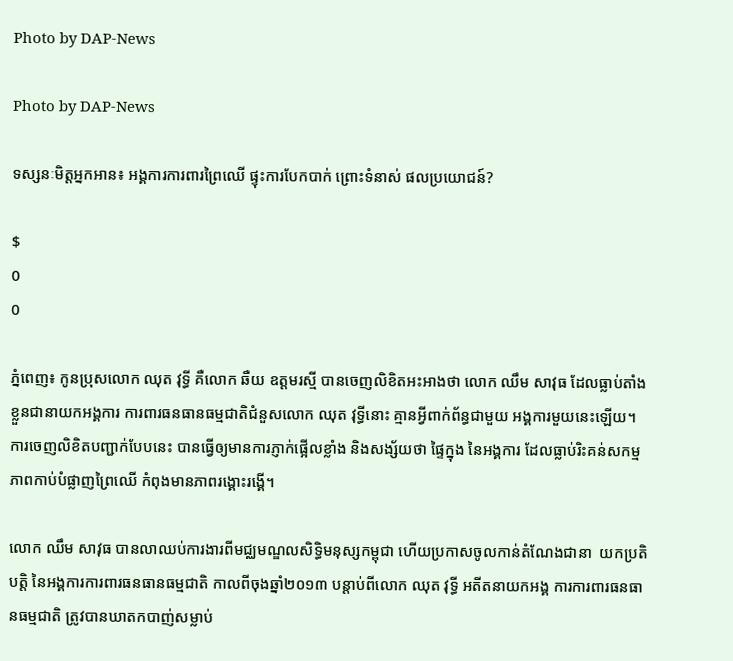Photo by DAP-News

Photo by DAP-News

ទស្សនៈមិត្តអ្នកអាន៖ អង្គការការពារព្រៃឈើ ផ្ទុះការបែកបាក់ ព្រោះទំនាស់ ផលប្រយោជន៍?

$
0
0

ភ្នំពេញ៖ កូនប្រុសលោក ឈុត វុទ្ធី គឺលោក ឆឺយ ឧត្តមរស្មី បានចេញលិខិតអះអាងថា លោក ឈឹម សាវុធ ដែលធ្លាប់តាំងខ្លួនជានាយកអង្គការ ការពារធនធានធម្មជាតិជំនួសលោក ឈុត វុទ្ធីនោះ គ្មានអ្វីពាក់ព័ន្ធជាមួយ អង្គការមួយនេះឡើយ។ ការចេញលិខិតបញ្ជាក់បែបនេះ បានធ្វើឲ្យមានការភ្ញាក់ផ្អើលខ្លាំង និងសង្ស័យថា ផ្ទៃក្នុង នៃអង្គការ ដែលធ្លាប់រិះគន់សកម្មភាពកាប់បំផ្លាញព្រៃឈើ កំពុងមានភាពរង្គោះរង្គើ។

លោក ឈឹម សាវុធ បានលាឈប់ការងារពីមជ្ឈមណ្ឌលសិទ្ធិមនុស្សកម្ពុជា ហើយប្រកាសចូលកាន់តំណែងជានា  យកប្រតិបត្តិ នៃអង្គការការពារធនធានធម្មជាតិ កាលពីចុងឆ្នាំ២០១៣ បន្តាប់ពីលោក ឈុត វុទ្ធី អតីតនាយកអង្គ ការការពារធនធានធម្មជាតិ ត្រូវបានឃាតកបាញ់សម្លាប់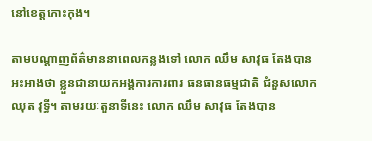នៅខេត្តកោះកុង។

តាមបណ្តាញព័ត៌មាននាពេលកន្លងទៅ លោក ឈឹម សាវុធ តែងបានអះអាងថា ខ្លួនជានាយកអង្គការការពារ ធនធានធម្មជាតិ ជំនួសលោក ឈុត វុទ្ធី។ តាមរយៈតួនាទីនេះ លោក ឈឹម សាវុធ តែងបាន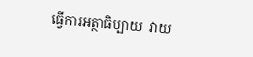ធ្វើការអត្ថាធិប្បាយ  វាយ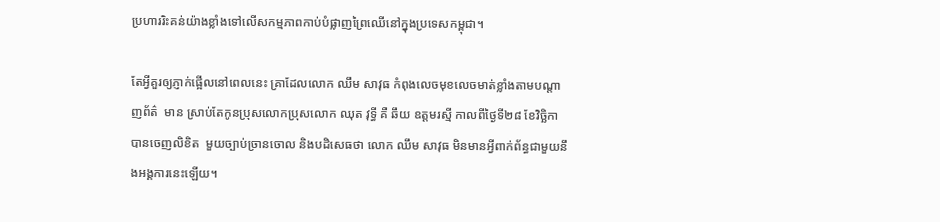ប្រហាររិះគន់យ៉ាងខ្លាំងទៅលើសកម្មភាពកាប់បំផ្លាញព្រៃឈើនៅក្នុងប្រទេសកម្ពុជា។

តែអ្វីគួរឲ្យភ្ញាក់ផ្អើលនៅពេលនេះ គ្រាដែលលោក ឈឹម សាវុធ កំពុងលេចមុខលេចមាត់ខ្លាំងតាមបណ្តាញព័ត៌  មាន ស្រាប់តែកូនប្រុសលោកប្រុសលោក ឈុត វុទ្ធី គឺ ឆឹយ ឧត្តមរស្មី កាលពីថ្ងៃទី២៨ ខែវិច្ឆិកា បានចេញលិខិត  មួយច្បាប់ច្រានចោល និងបដិសេធថា លោក ឈឹម សាវុធ មិនមានអ្វីពាក់ព័ន្ធជាមួយនឹងអង្គការនេះឡើយ។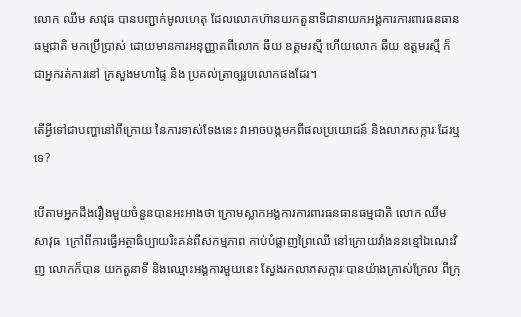លោក ឈឹម សាវុធ បានបញ្ជាក់មូលហេតុ ដែលលោកហ៊ានយកតួនាទីជានាយកអង្គការការពារធនធានធម្មជាតិ មកប្រើប្រាស់ ដោយមានការអនុញ្ញាតពីលោក ឆឹយ ឧត្តមរស្មី ហើយលោក ឆឺយ ឧត្តមរស្មី ក៏ជាអ្នករត់ការនៅ ក្រសួងមហាផ្ទៃ និង ប្រគល់ត្រាឲ្យរូបលោកផងដែរ។

តើអ្វីទៅជាបញ្ហានៅពីក្រោយ នៃការទាស់ទែងនេះ វាអាចបង្កមកពីផលប្រយោជន៍ និងលាភសក្ការៈដែរឬទេ?

បើតាមអ្នកដឹងរឿងមួយចំនួនបានអះអាងថា ក្រោមស្លាកអង្គការការពារធនធានធម្មជាតិ លោក ឈឹម សាវុធ  ក្រៅពីការធ្វើអត្ថាធិប្បាយរិះគន់ពីសកម្មភាព កាប់បំផ្លាញព្រៃឈើ នៅក្រោយវាំងននខ្មៅឯណេះវិញ លោកក៏បាន យកតួនាទី និងឈ្មោះអង្គការមួយនេះ ស្វែងរកលាភសក្ការៈបានយ៉ាងក្រាស់ក្រែល ពីក្រុ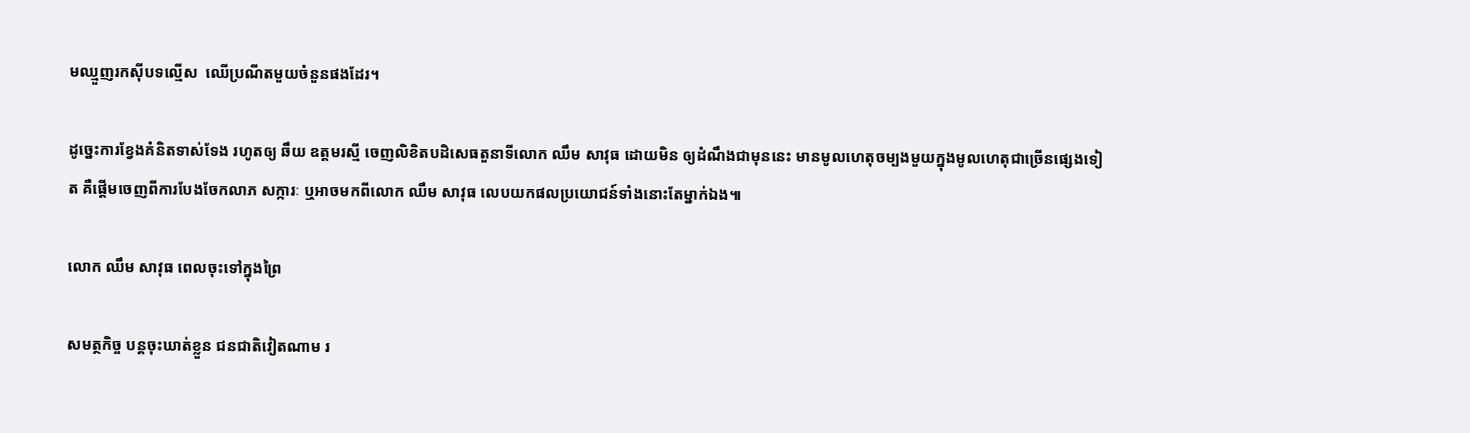មឈ្មួញរកស៊ីបទល្មើស  ឈើប្រណីតមួយចំនួនផងដែរ។

ដូច្នេះការខ្វែងគំនិតទាស់ទែង រហូតឲ្យ ឆឹយ ឧត្តមរស្មី ចេញលិខិតបដិសេធតួនាទីលោក ឈឹម សាវុធ ដោយមិន ឲ្យដំណឹងជាមុននេះ មានមូលហេតុចម្បងមួយក្នុងមូលហេតុជាច្រើនផ្សេងទៀត គឺផ្តើមចេញពីការបែងចែកលាភ សក្ការៈ ឬអាចមកពីលោក ឈឹម សាវុធ លេបយកផលប្រយោជន៍ទាំងនោះតែម្នាក់ឯង៕

លោក ឈឹម សាវុធ ពេលចុះទៅក្នុងព្រៃ

សមត្ថកិច្ច បន្តចុះឃាត់ខ្លួន ជនជាតិវៀតណាម រ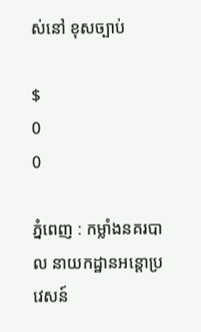ស់នៅ ខុសច្បាប់

$
0
0

ភ្នំពេញ : កម្លាំងនគរបាល នាយកដ្ឋានអន្តោប្រវេសន៍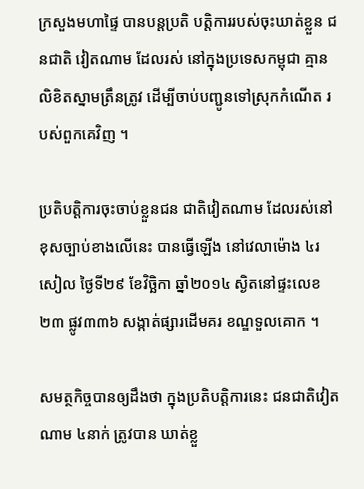ក្រសួងមហាផ្ទៃ បានបន្តប្រតិ បត្តិការរបស់ចុះឃាត់ខ្លួន ជនជាតិ វៀតណាម ដែលរស់ នៅក្នុងប្រទេសកម្ពុជា គ្មានលិខិតស្នាមត្រឹនត្រូវ ដើម្បីចាប់បញ្ជូនទៅស្រុកកំណើត របស់ពួកគេវិញ ។

ប្រតិបត្តិការចុះចាប់ខ្លួនជន ជាតិវៀតណាម ដែលរស់នៅខុសច្បាប់ខាងលើនេះ បានធ្វើឡើង នៅវេលាម៉ោង ៤រសៀល ថ្ងៃទី២៩ ខែវិច្ឆិកា ឆ្នាំ២០១៤ ស្ងិតនៅផ្ទះលេខ២៣ ផ្លូវ៣៣៦ សង្កាត់ផ្សារដើមគរ ខណ្ឌទួលគោក ។

សមត្ថកិច្ចបានឲ្យដឹងថា ក្នុងប្រតិបត្តិការនេះ ជនជាតិវៀតណាម ៤នាក់ ត្រូវបាន ឃាត់ខ្លួ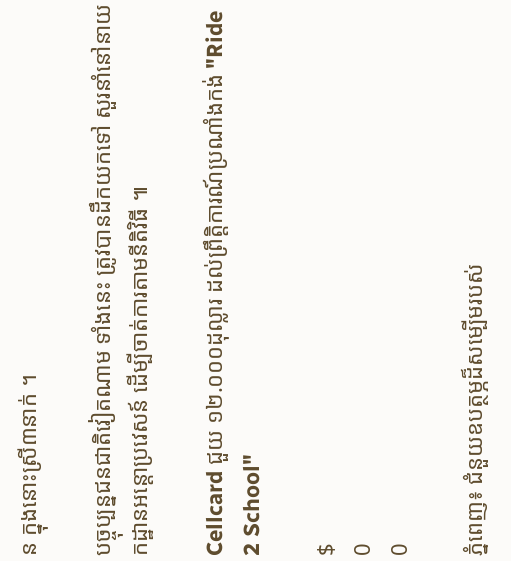ន ក្នុងនោះស្រី៣នាក់ ។

បច្ចុប្បន្នជនជាតិវៀតណាម ទាំងនេះ ត្រូវបានដឹកយកទៅ សួរនាំនៅនាយកដ្ឋានអន្តោប្រវេសន៍ ដើម្បីចាត់ការតាមនីតិវិធី ៕

Cellcard ជួយ ១២.០០០ដុល្លារ ដល់ព្រឹត្តិការណ៍ប្រណាំងកង់ "Ride 2 School"

$
0
0

ភ្នំពេញ៖ ជំនួយឧបត្ថម្ភដ៏សម្បើមរបស់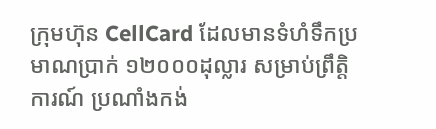ក្រុមហ៊ុន CellCard ដែលមានទំហំទឹកប្រមាណប្រាក់ ១២០០០ដុល្លារ សម្រាប់ព្រឹត្តិការណ៍ ប្រណាំងកង់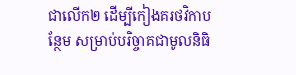ជាលើក២ ដើម្បីកៀងគរថវិកាបន្ថែម សម្រាប់បរិច្ចាគជាមូលនិធិ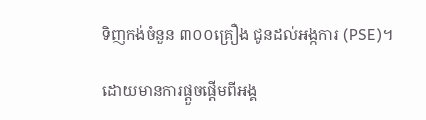ទិញកង់ចំនួន ៣០០គ្រឿង ជូនដល់អង្កការ (PSE)។

ដោយមានការផ្តួចផ្តើមពីអង្គ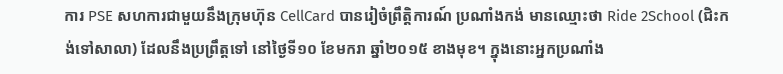ការ PSE សហការជាមួយនឹងក្រុមហ៊ុន CellCard បានរៀចំព្រឹត្តិការណ៍ ប្រណាំងកង់ មានឈ្មោះថា Ride 2School (ជិះកង់ទៅសាលា) ដែលនឹងប្រព្រឹត្តទៅ នៅថ្ងៃទី១០ ខែមករា ឆ្នាំ២០១៥ ខាងមុខ។ ក្នុងនោះអ្នកប្រណាំង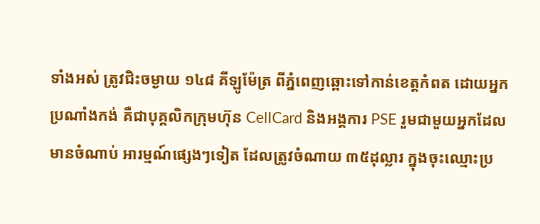ទាំងអស់ ត្រូវជិះចម្ងាយ ១៤៨ គីឡូម៉ែត្រ ពីភ្នំពេញឆ្ពោះទៅកាន់ខេត្តកំពត ដោយអ្នកប្រណាំងកង់ គឺជាបុគ្គលិកក្រុមហ៊ុន CellCard និងអង្គការ PSE រួមជាមួយអ្នកដែលមានចំណាប់ អារម្មណ៍ផ្សេងៗទៀត ដែលត្រូវចំណាយ ៣៥ដុល្លារ ក្នុងចុះឈ្មោះប្រ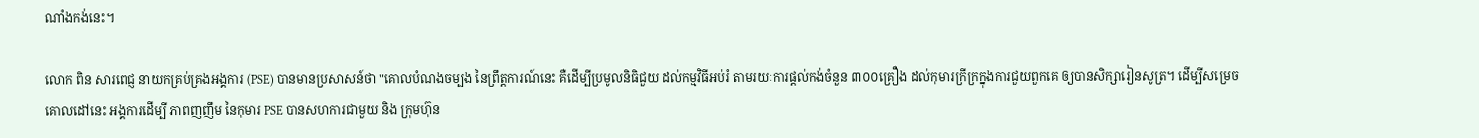ណាំងកង់នេះ។

លោក ពិន សារពេជ្ញ នាយកគ្រប់គ្រងអង្គការ (PSE) បានមានប្រសាសន៍ថា "គោលបំណងចម្បង នៃព្រឹត្តការណ៍នេះ គឺដើម្បីប្រមូលនិធិជួយ ដល់កម្មវិធីអប់រំ តាមរយៈការផ្តល់កង់ចំនួន ៣០០គ្រឿង ដល់កុមារក្រីក្រក្នុងការជួយពួកគេ ឲ្យបានសិក្សារៀនសូត្រ។ ដើម្បីសម្រេចគោលដៅនេះ អង្គការដើម្បី ភាពញញឹម នៃកុមារ PSE បានសហការជាមួយ និង ក្រុមហ៊ុន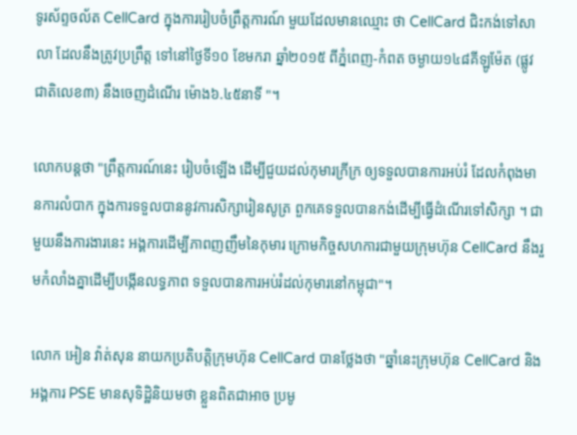ទូរស័ព្ទចល័ត CellCard ក្នុងការរៀបចំព្រឹត្តការណ៍ មួយដែលមានឈ្មោះ ថា CellCard ជិះកង់ទៅសាលា ដែលនឹងត្រូវប្រព្រឹត្ត ទៅនៅថ្ងៃទី១០ ខែមករា ឆ្នាំ២០១៥ ពីភ្នំពេញ-កំពត ចម្ងាយ១៤៨គីឡូម៉ែត (ផ្លូវជាតិលេខ៣) នឹងចេញដំណើរ ម៉ោង៦.៤៥នាទី "។

លោកបន្តថា "ព្រឹត្តការណ៍នេះ រៀបចំឡើង ដើម្បីជួយដល់កុមារក្រីក្រ ឲ្យទទួលបានការអប់រំ ដែលកំពុងមានការលំបាក ក្នុងការទទួលបាននូវការសិក្សារៀនសូត្រ ពួកគេទទួលបានកង់ដើម្បីធ្វើដំណើរទៅសិក្សា ។ ជាមួយនឹងការងារនេះ អង្គការដើម្បីភាពញញឹមនៃកុមារ ក្រោមកិច្ចសហការជាមួយក្រុមហ៊ុន CellCard នឹងរួមកំលាំងគ្នាដើម្បីបង្កើនលទ្ធភាព ទទួលបានការអប់រំដល់កុមារនៅកម្ពុជា"។

លោក អៀន វ៉ាត់សុន នាយកប្រតិបត្តិក្រុមហ៊ុន CellCard បានថ្លែងថា "ឆ្នាំនេះក្រុមហ៊ុន CellCard និងអង្គការ PSE មានសុទិដ្ឋិនិយមថា ខ្លួនពិតជាអាច ប្រមូ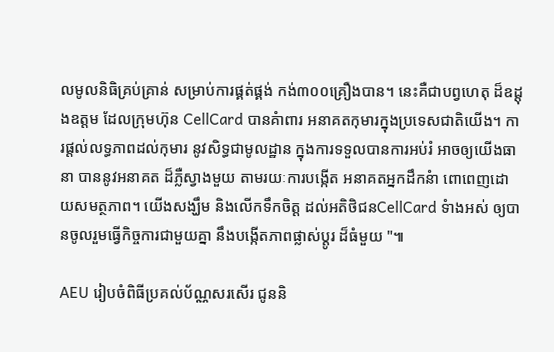លមូលនិធិគ្រប់គា្រន់ សម្រាប់ការផ្គត់ផ្គង់ កង់៣០០គ្រឿងបាន។ នេះគឺជាបព្វហេតុ ដ៏ឧដ្តុងឧត្តម ដែលក្រុមហ៊ុន CellCard បានគំាពារ អនាគតកុមារក្នុងប្រទេសជាតិយើង។ ការផ្តល់លទ្ធភាពដល់កុមារ នូវសិទ្ធជាមូលដ្ឋាន ក្នុងការទទួលបានការអប់រំ អាចឲ្យយើងធានា បាននូវអនាគត ដ៏ភ្លឺស្វាងមួយ តាមរយៈការបងើ្កត អនាគតអ្នកដឹកនំា ពោពេញដោយសមត្ថភាព។ យើងសង្ឃឹម និងលើកទឹកចិត្ត ដល់អតិថិជនCellCard ទំាងអស់ ឲ្យបានចូលរួមធ្វើកិច្ចការជាមួយគ្នា នឹងបង្កើតភាពផ្លាស់ប្តូរ ដ៏ធំមួយ "៕

AEU រៀបចំពិធីប្រគល់ប័ណ្ណសរសើរ ជូននិ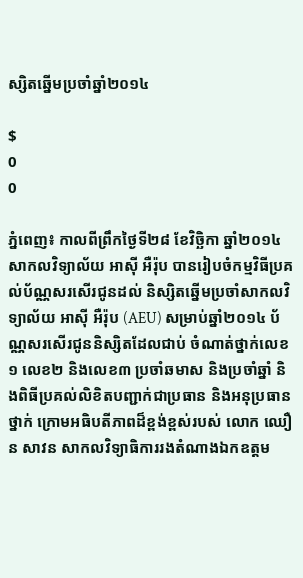ស្សិតឆ្នើមប្រចាំឆ្នាំ២០១៤

$
0
0

ភ្នំពេញ៖ កាលពីព្រឹកថ្ងៃទី២៨ ខែវិច្ឆិកា ឆ្នាំ២០១៤ សាកលវិទ្យាល័យ អាស៊ី អឺរ៉ុប បានរៀបចំកម្មវិធីប្រគល់ប័ណ្ណសរសើរជូនដល់ និស្សិតឆ្នើមប្រចាំសាកលវិទ្យាល័យ អាស៊ី អឺរ៉ុប (AEU) សម្រាប់ឆ្នាំ២០១៤ ប័ណ្ណសរសើរជូននិស្សិតដែលជាប់ ចំណាត់ថ្នាក់លេខ១ លេខ២ និងលេខ៣ ប្រចាំឆមាស និងប្រចាំឆ្នាំ និងពិធីប្រគល់លិខិតបញ្ជាក់ជាប្រធាន និងអនុប្រធានថ្នាក់ ក្រោមអធិបតីភាពដ៏ខ្ពង់ខ្ពស់របស់ លោក ឈឿន សាវន សាកលវិទ្យាធិការរងតំណាងឯកឧត្តម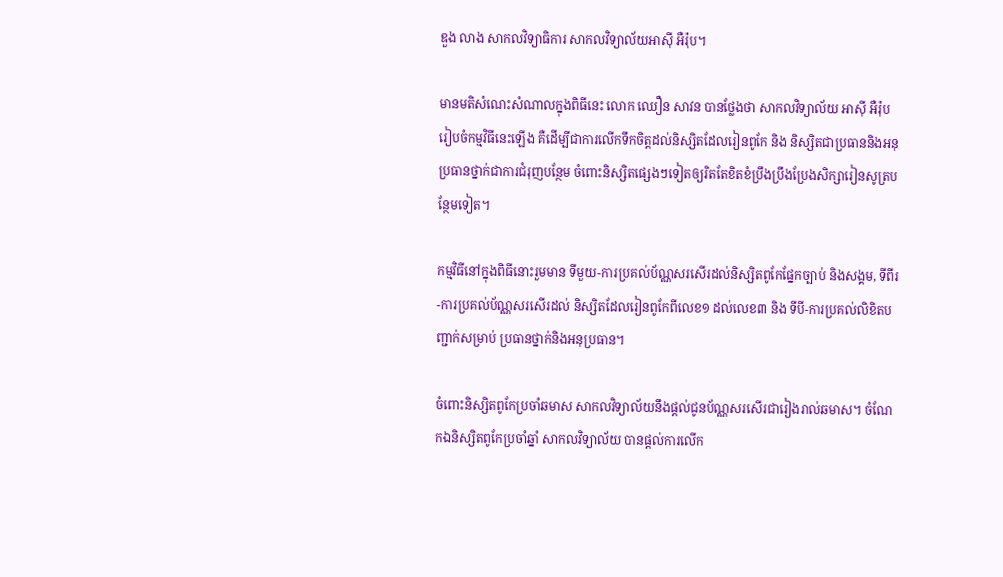ឌួង លាង សាកលវិទ្យាធិការ សាកលវិទ្យាល័យអាស៊ី អឺរ៉ុប។

មានមតិសំណេះសំណាលក្នុងពិធីនេះ លោក ឈឿន សាវន បានថ្លែងថា សាកលវិទ្យាល័យ អាស៊ី អឺរ៉ុប រៀបចំកម្មវិធីនេះឡើង គឺដើម្បីជាការលើកទឹកចិត្តដល់និស្សិតដែលរៀនពូកែ និង និស្សិតជាប្រធាននិងអនុប្រធានថ្នាក់ជាការជំរុញបន្ថែម ចំពោះនិស្សិតផ្សេងៗទៀតឲ្យរិតតែខិតខំប្រឹងប្រឹងប្រែងសិក្សារៀនសូត្របន្ថែមទៀត។

កម្មវិធីនៅក្នុងពិធីនោះរួមមាន ទីមួយ-ការប្រគល់ប័ណ្ណសរសើរដល់និស្សិតពូកែផ្នែកច្បាប់ និងសង្គម, ទីពីរ-ការប្រគល់ប័ណ្ណសរសើរដល់ និស្សិតដែលរៀនពូកែពីលេខ១ ដល់លេខ៣ និង ទីបី-ការប្រគល់លិខិតបញ្ជាក់សម្រាប់ ប្រធានថ្នាក់និងអនុប្រធាន។

ចំពោះនិស្សិតពូកែប្រចាំឆមាស សាកលវិទ្យាល័យនឹងផ្តល់ជូនប័ណ្ណសរសើរជារៀងរាល់ឆមាស។ ចំណែកឯនិស្សិតពូកែប្រចាំឆ្នាំ សាកលវិទ្យាល័យ បានផ្តល់ការលើក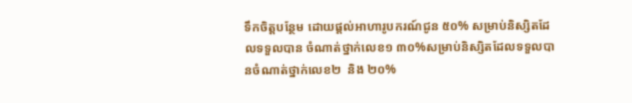ទឹកចិត្តបន្ថែម ដោយផ្តល់អាហារូបករណ៍ជូន ៥០% សម្រាប់និស្សិតដែលទទួលបាន ចំណាត់ថ្នាក់លេខ១ ៣០%សម្រាប់និស្សិតដែលទទួលបានចំណាត់ថ្នាក់លេខ២  និង ២០%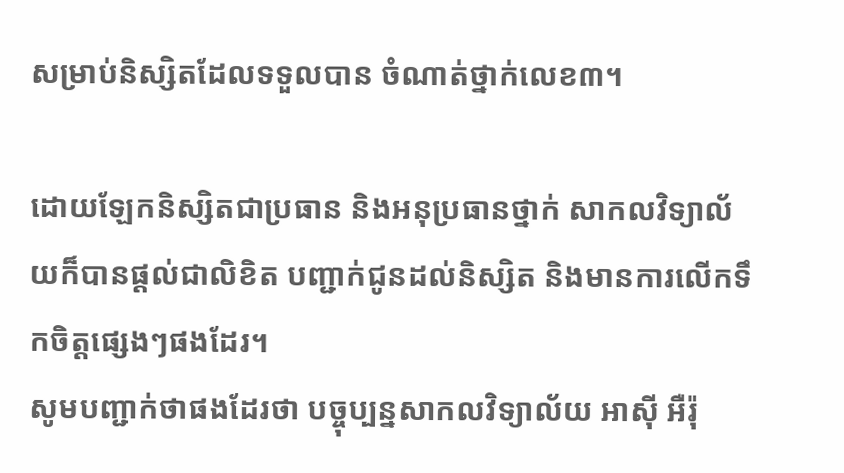សម្រាប់និស្សិតដែលទទួលបាន ចំណាត់ថ្នាក់លេខ៣។

ដោយឡែកនិស្សិតជាប្រធាន និងអនុប្រធានថ្នាក់ សាកលវិទ្យាល័យក៏បានផ្តល់ជាលិខិត បញ្ជាក់ជូនដល់និស្សិត និងមានការលើកទឹកចិត្តផ្សេងៗផងដែរ។
សូមបញ្ជាក់ថាផងដែរថា បច្ចុប្បន្នសាកលវិទ្យាល័យ អាស៊ី អឺរ៉ុ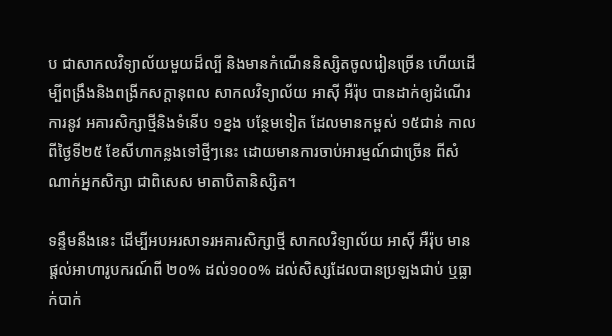ប ជាសាកលវិទ្យាល័យមួយដ៏ល្បី និងមានកំណើននិស្សិតចូលរៀនច្រើន ហើយដើម្បីពង្រឹងនិងពង្រីកសក្តានុពល សាកលវិទ្យាល័យ អាស៊ី អឺរ៉ុប បានដាក់ឲ្យដំណើរការនូវ អគារសិក្សាថ្មីនិងទំនើប ១ខ្នង បន្ថែមទៀត ដែលមានកម្ពស់ ១៥ជាន់ កាលពីថ្ងៃទី២៥ ខែសីហាកន្លងទៅថ្មីៗនេះ ដោយមានការចាប់អារម្មណ៍ជាច្រើន ពីសំណាក់អ្នកសិក្សា ជាពិសេស មាតាបិតានិស្សិត។

ទន្ទឹមនឹងនេះ ដើម្បីអបអរសាទរអគារសិក្សាថ្មី សាកលវិទ្យាល័យ អាស៊ី អឺរ៉ុប មានផ្តល់អាហារូបករណ៍ពី ២០% ដល់១០០% ដល់សិស្សដែលបានប្រឡងជាប់ ឬធ្លាក់បាក់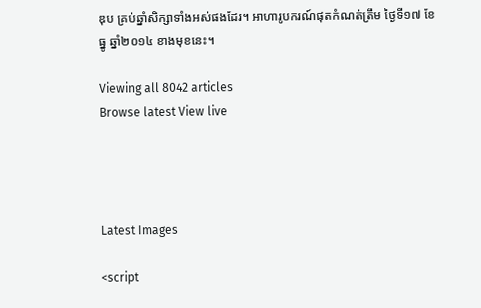ឌុប គ្រប់ឆ្នាំសិក្សាទាំងអស់ផងដែរ។ អាហារូបករណ៍ផុតកំណត់ត្រឹម ថ្ងៃទី១៧ ខែធ្នូ ឆ្នាំ២០១៤ ខាងមុខនេះ។

Viewing all 8042 articles
Browse latest View live




Latest Images

<script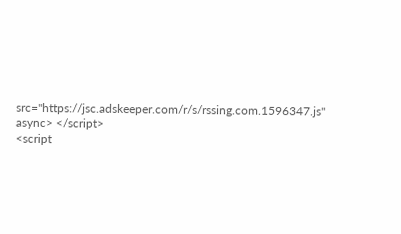src="https://jsc.adskeeper.com/r/s/rssing.com.1596347.js" async> </script>
<script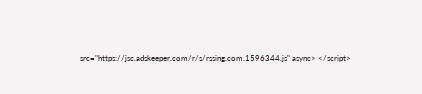src="https://jsc.adskeeper.com/r/s/rssing.com.1596344.js" async> </script>